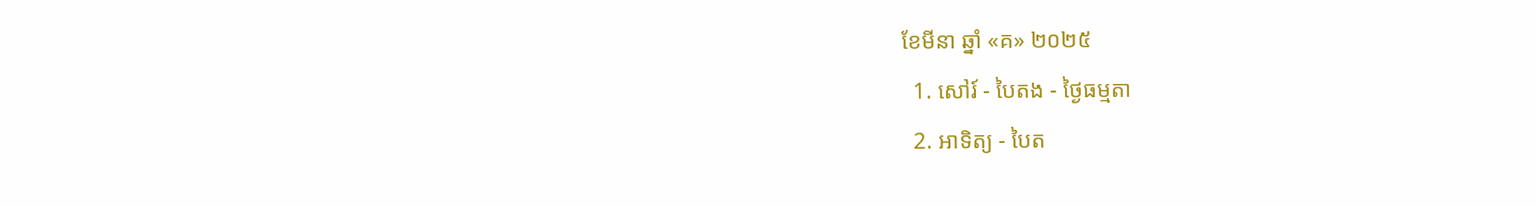ខែមីនា ឆ្នាំ «គ» ២០២៥
  1. សៅរ៍ - បៃតង - ថ្ងៃធម្មតា
  2. អាទិត្យ - បៃត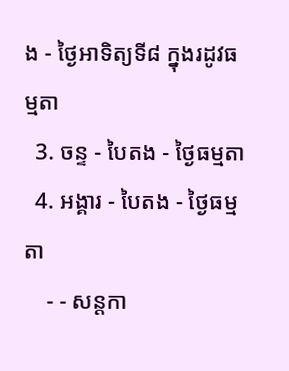ង - ថ្ងៃអាទិត្យទី៨ ក្នុងរដូវធម្មតា
  3. ចន្ទ - បៃតង - ថ្ងៃធម្មតា
  4. អង្គារ - បៃតង - ថ្ងៃធម្មតា
    - - សន្ដកា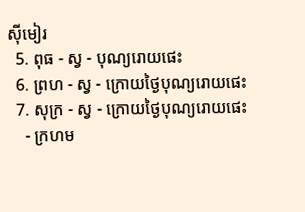ស៊ីមៀរ
  5. ពុធ - ស្វ - បុណ្យរោយផេះ
  6. ព្រហ - ស្វ - ក្រោយថ្ងៃបុណ្យរោយផេះ
  7. សុក្រ - ស្វ - ក្រោយថ្ងៃបុណ្យរោយផេះ
    - ក្រហម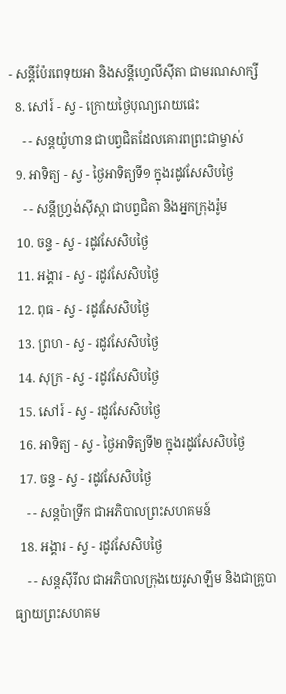- សន្ដីប៉ែរពេទុយអា និងសន្ដីហ្វេលីស៊ីតា ជាមរណសាក្សី
  8. សៅរ៍ - ស្វ - ក្រោយថ្ងៃបុណ្យរោយផេះ
    - - សន្ដយ៉ូហាន ជាបព្វជិតដែលគោរពព្រះជាម្ចាស់
  9. អាទិត្យ - ស្វ - ថ្ងៃអាទិត្យទី១ ក្នុងរដូវសែសិបថ្ងៃ
    - - សន្ដីហ្វ្រង់ស៊ីស្កា ជាបព្វជិតា និងអ្នកក្រុងរ៉ូម
  10. ចន្ទ - ស្វ - រដូវសែសិបថ្ងៃ
  11. អង្គារ - ស្វ - រដូវសែសិបថ្ងៃ
  12. ពុធ - ស្វ - រដូវសែសិបថ្ងៃ
  13. ព្រហ - ស្វ - រដូវសែសិបថ្ងៃ
  14. សុក្រ - ស្វ - រដូវសែសិបថ្ងៃ
  15. សៅរ៍ - ស្វ - រដូវសែសិបថ្ងៃ
  16. អាទិត្យ - ស្វ - ថ្ងៃអាទិត្យទី២ ក្នុងរដូវសែសិបថ្ងៃ
  17. ចន្ទ - ស្វ - រដូវសែសិបថ្ងៃ
    - - សន្ដប៉ាទ្រីក ជាអភិបាលព្រះសហគមន៍
  18. អង្គារ - ស្វ - រដូវសែសិបថ្ងៃ
    - - សន្ដស៊ីរីល ជាអភិបាលក្រុងយេរូសាឡឹម និងជាគ្រូបាធ្យាយព្រះសហគម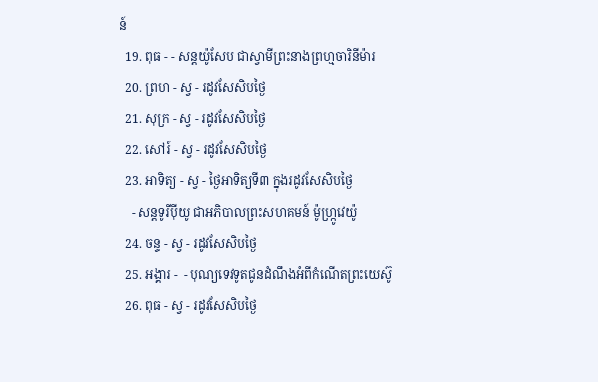ន៍
  19. ពុធ - - សន្ដយ៉ូសែប ជាស្វាមីព្រះនាងព្រហ្មចារិនីម៉ារ
  20. ព្រហ - ស្វ - រដូវសែសិបថ្ងៃ
  21. សុក្រ - ស្វ - រដូវសែសិបថ្ងៃ
  22. សៅរ៍ - ស្វ - រដូវសែសិបថ្ងៃ
  23. អាទិត្យ - ស្វ - ថ្ងៃអាទិត្យទី៣ ក្នុងរដូវសែសិបថ្ងៃ
    - សន្ដទូរីប៉ីយូ ជាអភិបាលព្រះសហគមន៍ ម៉ូហ្ក្រូវេយ៉ូ
  24. ចន្ទ - ស្វ - រដូវសែសិបថ្ងៃ
  25. អង្គារ -  - បុណ្យទេវទូតជូនដំណឹងអំពីកំណើតព្រះយេស៊ូ
  26. ពុធ - ស្វ - រដូវសែសិបថ្ងៃ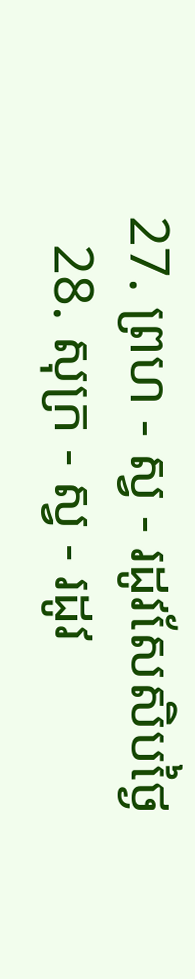27. ព្រហ - ស្វ - រដូវសែសិបថ្ងៃ
  28. សុក្រ - ស្វ - រដូវ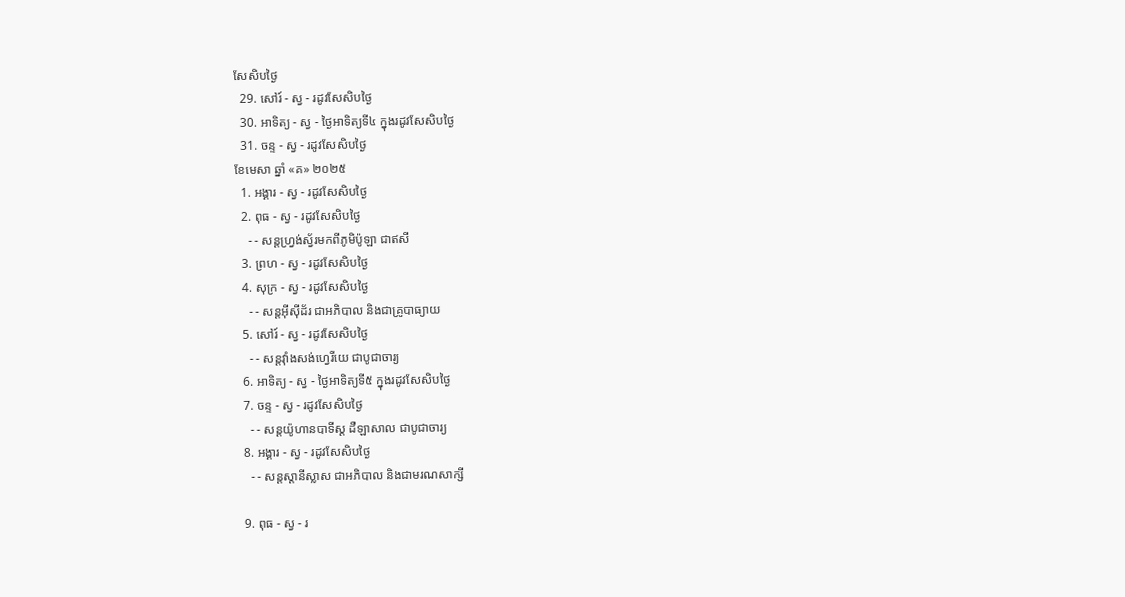សែសិបថ្ងៃ
  29. សៅរ៍ - ស្វ - រដូវសែសិបថ្ងៃ
  30. អាទិត្យ - ស្វ - ថ្ងៃអាទិត្យទី៤ ក្នុងរដូវសែសិបថ្ងៃ
  31. ចន្ទ - ស្វ - រដូវសែសិបថ្ងៃ
ខែមេសា ឆ្នាំ «គ» ២០២៥
  1. អង្គារ - ស្វ - រដូវសែសិបថ្ងៃ
  2. ពុធ - ស្វ - រដូវសែសិបថ្ងៃ
    - - សន្ដហ្វ្រង់ស្វ័រមកពីភូមិប៉ូឡា ជាឥសី
  3. ព្រហ - ស្វ - រដូវសែសិបថ្ងៃ
  4. សុក្រ - ស្វ - រដូវសែសិបថ្ងៃ
    - - សន្ដអ៊ីស៊ីដ័រ ជាអភិបាល និងជាគ្រូបាធ្យាយ
  5. សៅរ៍ - ស្វ - រដូវសែសិបថ្ងៃ
    - - សន្ដវ៉ាំងសង់ហ្វេរីយេ ជាបូជាចារ្យ
  6. អាទិត្យ - ស្វ - ថ្ងៃអាទិត្យទី៥ ក្នុងរដូវសែសិបថ្ងៃ
  7. ចន្ទ - ស្វ - រដូវសែសិបថ្ងៃ
    - - សន្ដយ៉ូហានបាទីស្ដ ដឺឡាសាល ជាបូជាចារ្យ
  8. អង្គារ - ស្វ - រដូវសែសិបថ្ងៃ
    - - សន្ដស្ដានីស្លាស ជាអភិបាល និងជាមរណសាក្សី

  9. ពុធ - ស្វ - រ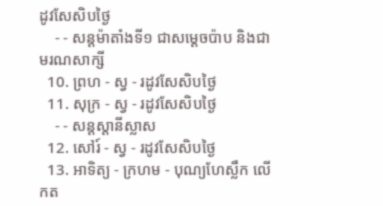ដូវសែសិបថ្ងៃ
    - - សន្ដម៉ាតាំងទី១ ជាសម្ដេចប៉ាប និងជាមរណសាក្សី
  10. ព្រហ - ស្វ - រដូវសែសិបថ្ងៃ
  11. សុក្រ - ស្វ - រដូវសែសិបថ្ងៃ
    - - សន្ដស្ដានីស្លាស
  12. សៅរ៍ - ស្វ - រដូវសែសិបថ្ងៃ
  13. អាទិត្យ - ក្រហម - បុណ្យហែស្លឹក លើកត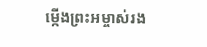ម្កើងព្រះអម្ចាស់រង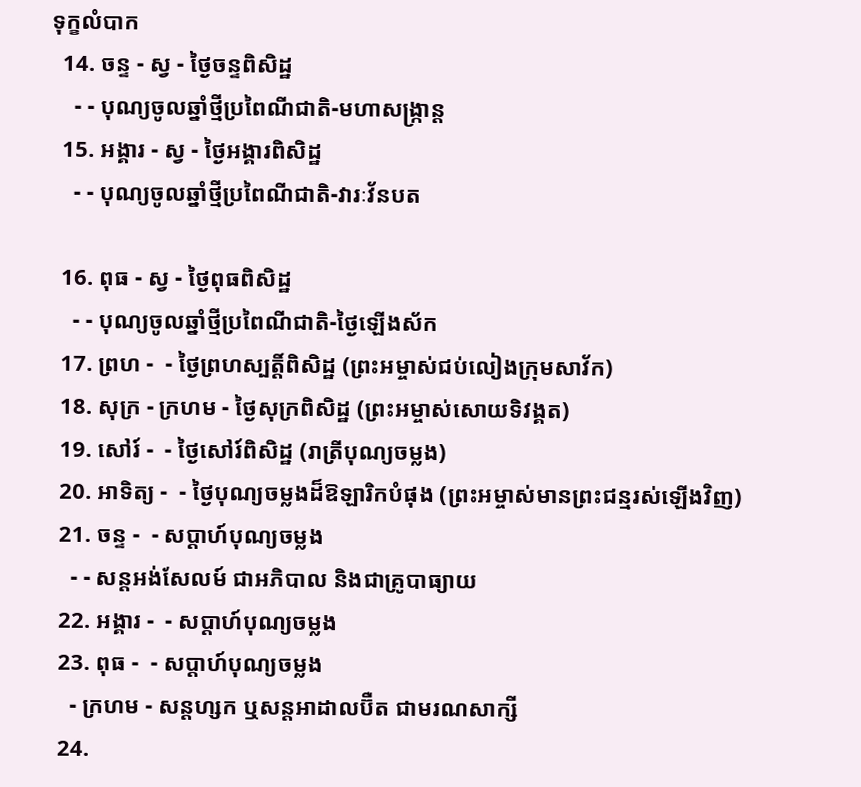ទុក្ខលំបាក
  14. ចន្ទ - ស្វ - ថ្ងៃចន្ទពិសិដ្ឋ
    - - បុណ្យចូលឆ្នាំថ្មីប្រពៃណីជាតិ-មហាសង្រ្កាន្ដ
  15. អង្គារ - ស្វ - ថ្ងៃអង្គារពិសិដ្ឋ
    - - បុណ្យចូលឆ្នាំថ្មីប្រពៃណីជាតិ-វារៈវ័នបត

  16. ពុធ - ស្វ - ថ្ងៃពុធពិសិដ្ឋ
    - - បុណ្យចូលឆ្នាំថ្មីប្រពៃណីជាតិ-ថ្ងៃឡើងស័ក
  17. ព្រហ -  - ថ្ងៃព្រហស្បត្ដិ៍ពិសិដ្ឋ (ព្រះអម្ចាស់ជប់លៀងក្រុមសាវ័ក)
  18. សុក្រ - ក្រហម - ថ្ងៃសុក្រពិសិដ្ឋ (ព្រះអម្ចាស់សោយទិវង្គត)
  19. សៅរ៍ -  - ថ្ងៃសៅរ៍ពិសិដ្ឋ (រាត្រីបុណ្យចម្លង)
  20. អាទិត្យ -  - ថ្ងៃបុណ្យចម្លងដ៏ឱឡារិកបំផុង (ព្រះអម្ចាស់មានព្រះជន្មរស់ឡើងវិញ)
  21. ចន្ទ -  - សប្ដាហ៍បុណ្យចម្លង
    - - សន្ដអង់សែលម៍ ជាអភិបាល និងជាគ្រូបាធ្យាយ
  22. អង្គារ -  - សប្ដាហ៍បុណ្យចម្លង
  23. ពុធ -  - សប្ដាហ៍បុណ្យចម្លង
    - ក្រហម - សន្ដហ្សក ឬសន្ដអាដាលប៊ឺត ជាមរណសាក្សី
  24.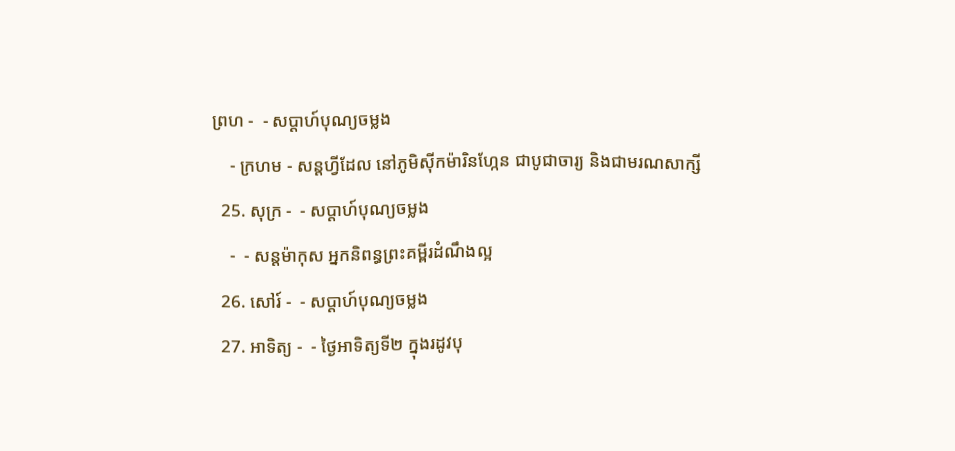ព្រហ -  - សប្ដាហ៍បុណ្យចម្លង
    - ក្រហម - សន្ដហ្វីដែល នៅភូមិស៊ីកម៉ារិនហ្កែន ជាបូជាចារ្យ និងជាមរណសាក្សី
  25. សុក្រ -  - សប្ដាហ៍បុណ្យចម្លង
    -  - សន្ដម៉ាកុស អ្នកនិពន្ធព្រះគម្ពីរដំណឹងល្អ
  26. សៅរ៍ -  - សប្ដាហ៍បុណ្យចម្លង
  27. អាទិត្យ -  - ថ្ងៃអាទិត្យទី២ ក្នុងរដូវបុ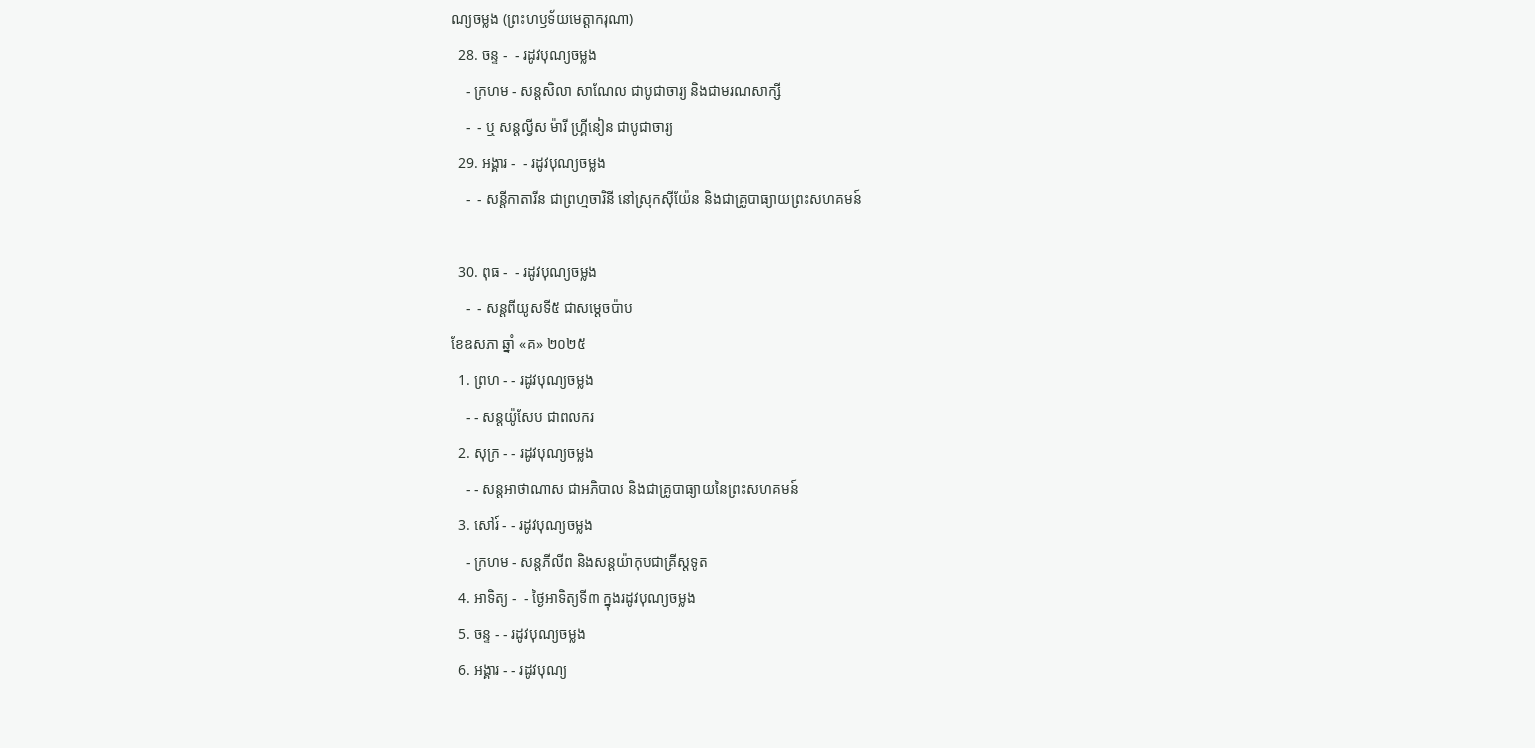ណ្យចម្លង (ព្រះហឫទ័យមេត្ដាករុណា)
  28. ចន្ទ -  - រដូវបុណ្យចម្លង
    - ក្រហម - សន្ដសិលា សាណែល ជាបូជាចារ្យ និងជាមរណសាក្សី
    -  - ឬ សន្ដល្វីស ម៉ារី ហ្គ្រីនៀន ជាបូជាចារ្យ
  29. អង្គារ -  - រដូវបុណ្យចម្លង
    -  - សន្ដីកាតារីន ជាព្រហ្មចារិនី នៅស្រុកស៊ីយ៉ែន និងជាគ្រូបាធ្យាយព្រះសហគមន៍

  30. ពុធ -  - រដូវបុណ្យចម្លង
    -  - សន្ដពីយូសទី៥ ជាសម្ដេចប៉ាប
ខែឧសភា ឆ្នាំ «គ» ២០២៥
  1. ព្រហ - - រដូវបុណ្យចម្លង
    - - សន្ដយ៉ូសែប ជាពលករ
  2. សុក្រ - - រដូវបុណ្យចម្លង
    - - សន្ដអាថាណាស ជាអភិបាល និងជាគ្រូបាធ្យាយនៃព្រះសហគមន៍
  3. សៅរ៍ - - រដូវបុណ្យចម្លង
    - ក្រហម - សន្ដភីលីព និងសន្ដយ៉ាកុបជាគ្រីស្ដទូត
  4. អាទិត្យ -  - ថ្ងៃអាទិត្យទី៣ ក្នុងរដូវបុណ្យចម្លង
  5. ចន្ទ - - រដូវបុណ្យចម្លង
  6. អង្គារ - - រដូវបុណ្យ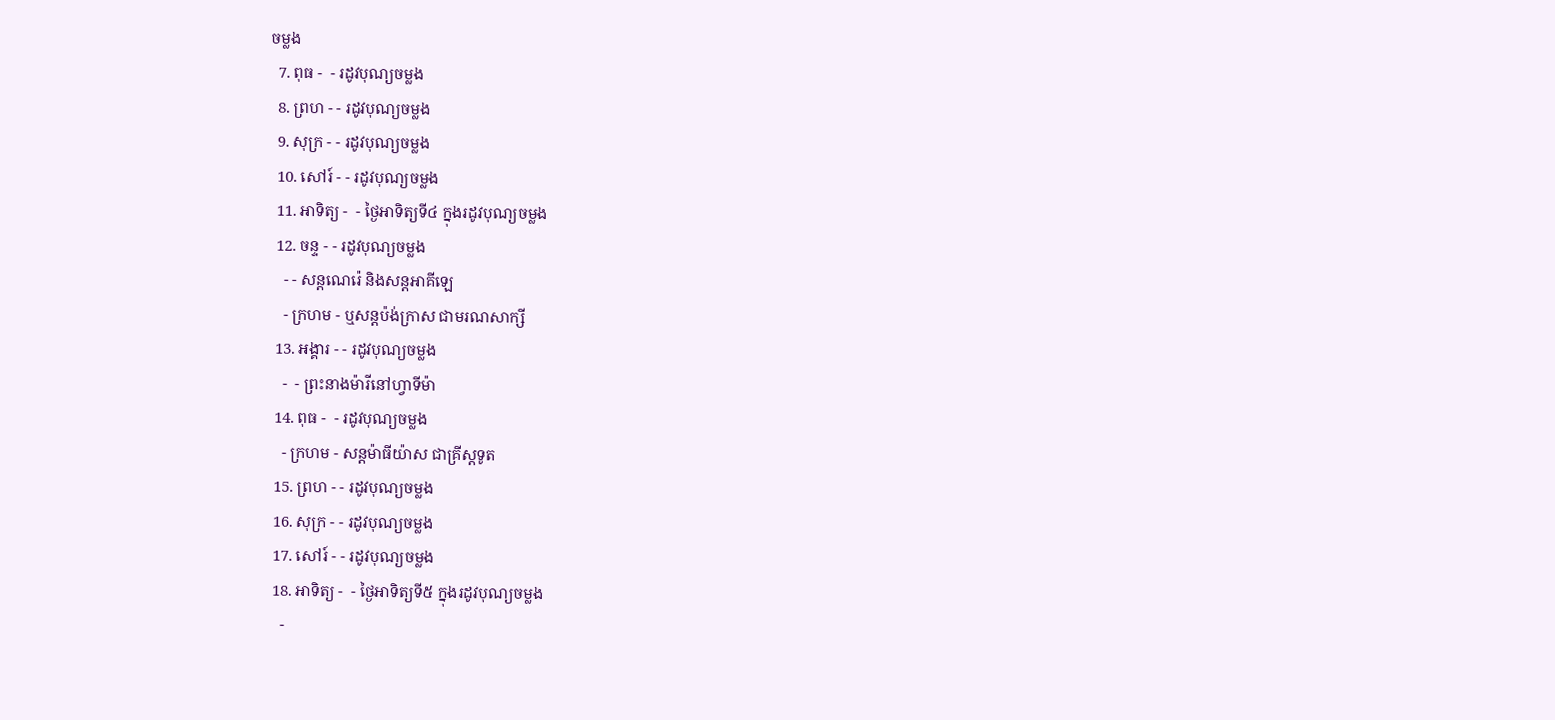ចម្លង
  7. ពុធ -  - រដូវបុណ្យចម្លង
  8. ព្រហ - - រដូវបុណ្យចម្លង
  9. សុក្រ - - រដូវបុណ្យចម្លង
  10. សៅរ៍ - - រដូវបុណ្យចម្លង
  11. អាទិត្យ -  - ថ្ងៃអាទិត្យទី៤ ក្នុងរដូវបុណ្យចម្លង
  12. ចន្ទ - - រដូវបុណ្យចម្លង
    - - សន្ដណេរ៉េ និងសន្ដអាគីឡេ
    - ក្រហម - ឬសន្ដប៉ង់ក្រាស ជាមរណសាក្សី
  13. អង្គារ - - រដូវបុណ្យចម្លង
    -  - ព្រះនាងម៉ារីនៅហ្វាទីម៉ា
  14. ពុធ -  - រដូវបុណ្យចម្លង
    - ក្រហម - សន្ដម៉ាធីយ៉ាស ជាគ្រីស្ដទូត
  15. ព្រហ - - រដូវបុណ្យចម្លង
  16. សុក្រ - - រដូវបុណ្យចម្លង
  17. សៅរ៍ - - រដូវបុណ្យចម្លង
  18. អាទិត្យ -  - ថ្ងៃអាទិត្យទី៥ ក្នុងរដូវបុណ្យចម្លង
    -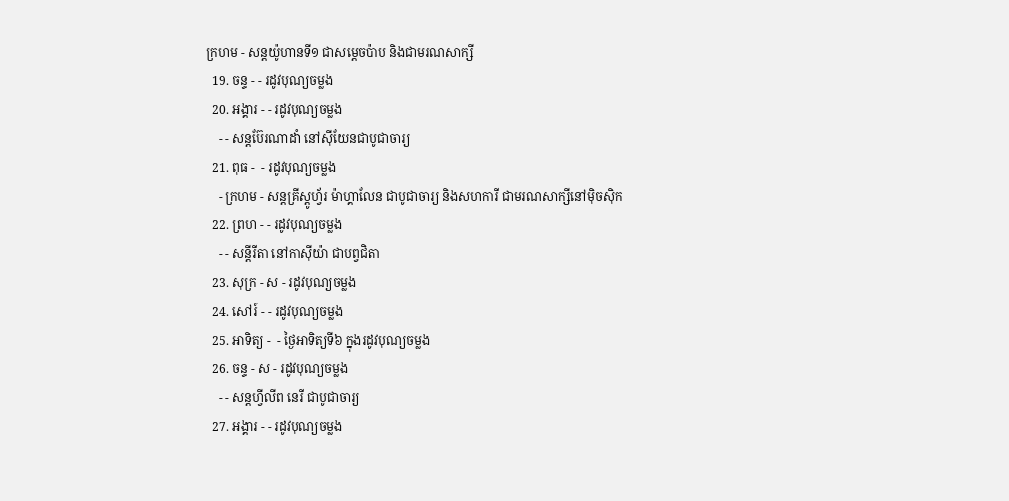ក្រហម - សន្ដយ៉ូហានទី១ ជាសម្ដេចប៉ាប និងជាមរណសាក្សី
  19. ចន្ទ - - រដូវបុណ្យចម្លង
  20. អង្គារ - - រដូវបុណ្យចម្លង
    - - សន្ដប៊ែរណាដាំ នៅស៊ីយែនជាបូជាចារ្យ
  21. ពុធ -  - រដូវបុណ្យចម្លង
    - ក្រហម - សន្ដគ្រីស្ដូហ្វ័រ ម៉ាហ្គាលែន ជាបូជាចារ្យ និងសហការី ជាមរណសាក្សីនៅម៉ិចស៊ិក
  22. ព្រហ - - រដូវបុណ្យចម្លង
    - - សន្ដីរីតា នៅកាស៊ីយ៉ា ជាបព្វជិតា
  23. សុក្រ - ស - រដូវបុណ្យចម្លង
  24. សៅរ៍ - - រដូវបុណ្យចម្លង
  25. អាទិត្យ -  - ថ្ងៃអាទិត្យទី៦ ក្នុងរដូវបុណ្យចម្លង
  26. ចន្ទ - ស - រដូវបុណ្យចម្លង
    - - សន្ដហ្វីលីព នេរី ជាបូជាចារ្យ
  27. អង្គារ - - រដូវបុណ្យចម្លង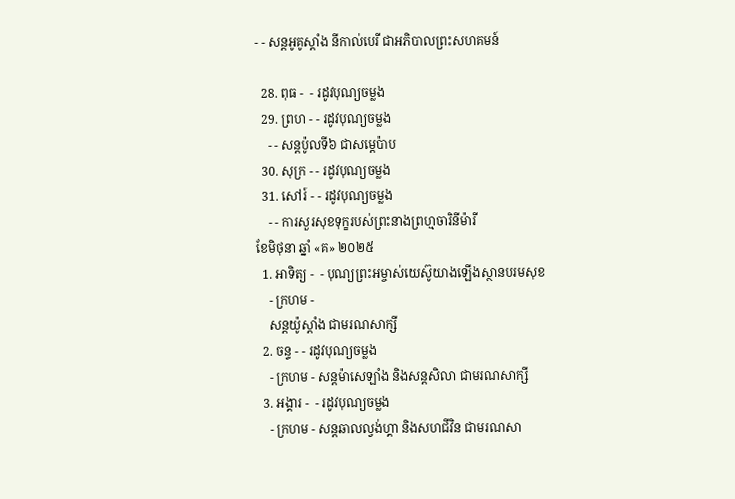- - សន្ដអូគូស្ដាំង នីកាល់បេរី ជាអភិបាលព្រះសហគមន៍

  28. ពុធ -  - រដូវបុណ្យចម្លង
  29. ព្រហ - - រដូវបុណ្យចម្លង
    - - សន្ដប៉ូលទី៦ ជាសម្ដេប៉ាប
  30. សុក្រ - - រដូវបុណ្យចម្លង
  31. សៅរ៍ - - រដូវបុណ្យចម្លង
    - - ការសួរសុខទុក្ខរបស់ព្រះនាងព្រហ្មចារិនីម៉ារី
ខែមិថុនា ឆ្នាំ «គ» ២០២៥
  1. អាទិត្យ -  - បុណ្យព្រះអម្ចាស់យេស៊ូយាងឡើងស្ថានបរមសុខ
    - ក្រហម -
    សន្ដយ៉ូស្ដាំង ជាមរណសាក្សី
  2. ចន្ទ - - រដូវបុណ្យចម្លង
    - ក្រហម - សន្ដម៉ាសេឡាំង និងសន្ដសិលា ជាមរណសាក្សី
  3. អង្គារ -  - រដូវបុណ្យចម្លង
    - ក្រហម - សន្ដឆាលល្វង់ហ្គា និងសហជីវិន ជាមរណសា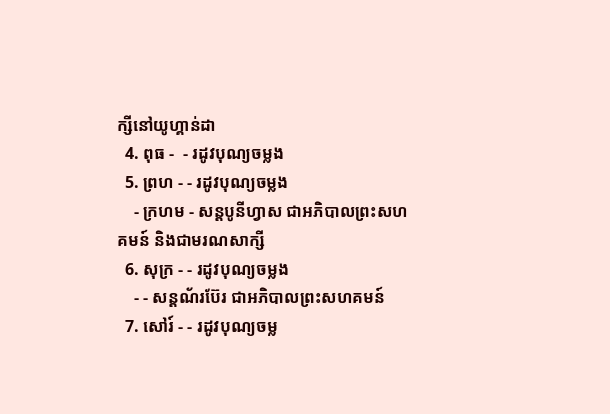ក្សីនៅយូហ្គាន់ដា
  4. ពុធ -  - រដូវបុណ្យចម្លង
  5. ព្រហ - - រដូវបុណ្យចម្លង
    - ក្រហម - សន្ដបូនីហ្វាស ជាអភិបាលព្រះសហគមន៍ និងជាមរណសាក្សី
  6. សុក្រ - - រដូវបុណ្យចម្លង
    - - សន្ដណ័រប៊ែរ ជាអភិបាលព្រះសហគមន៍
  7. សៅរ៍ - - រដូវបុណ្យចម្ល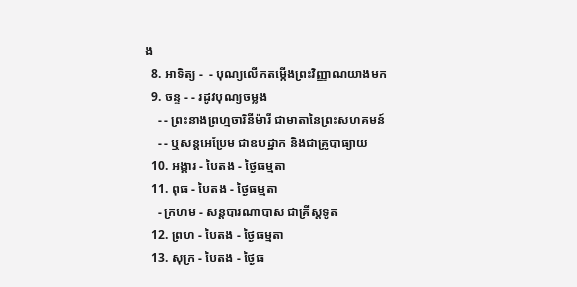ង
  8. អាទិត្យ -  - បុណ្យលើកតម្កើងព្រះវិញ្ញាណយាងមក
  9. ចន្ទ - - រដូវបុណ្យចម្លង
    - - ព្រះនាងព្រហ្មចារិនីម៉ារី ជាមាតានៃព្រះសហគមន៍
    - - ឬសន្ដអេប្រែម ជាឧបដ្ឋាក និងជាគ្រូបាធ្យាយ
  10. អង្គារ - បៃតង - ថ្ងៃធម្មតា
  11. ពុធ - បៃតង - ថ្ងៃធម្មតា
    - ក្រហម - សន្ដបារណាបាស ជាគ្រីស្ដទូត
  12. ព្រហ - បៃតង - ថ្ងៃធម្មតា
  13. សុក្រ - បៃតង - ថ្ងៃធ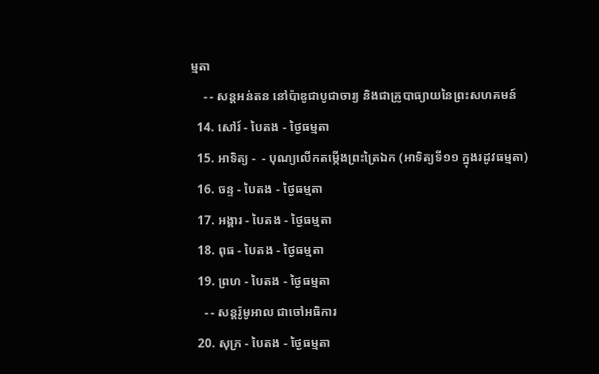ម្មតា
    - - សន្ដអន់តន នៅប៉ាឌូជាបូជាចារ្យ និងជាគ្រូបាធ្យាយនៃព្រះសហគមន៍
  14. សៅរ៍ - បៃតង - ថ្ងៃធម្មតា
  15. អាទិត្យ -  - បុណ្យលើកតម្កើងព្រះត្រៃឯក (អាទិត្យទី១១ ក្នុងរដូវធម្មតា)
  16. ចន្ទ - បៃតង - ថ្ងៃធម្មតា
  17. អង្គារ - បៃតង - ថ្ងៃធម្មតា
  18. ពុធ - បៃតង - ថ្ងៃធម្មតា
  19. ព្រហ - បៃតង - ថ្ងៃធម្មតា
    - - សន្ដរ៉ូមូអាល ជាចៅអធិការ
  20. សុក្រ - បៃតង - ថ្ងៃធម្មតា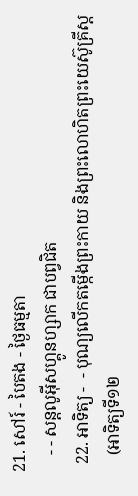21. សៅរ៍ - បៃតង - ថ្ងៃធម្មតា
    - - សន្ដលូអ៊ីសហ្គូនហ្សាក ជាបព្វជិត
  22. អាទិត្យ -  - បុណ្យលើកតម្កើងព្រះកាយ និងព្រះលោហិតព្រះយេស៊ូគ្រីស្ដ
    (អាទិត្យទី១២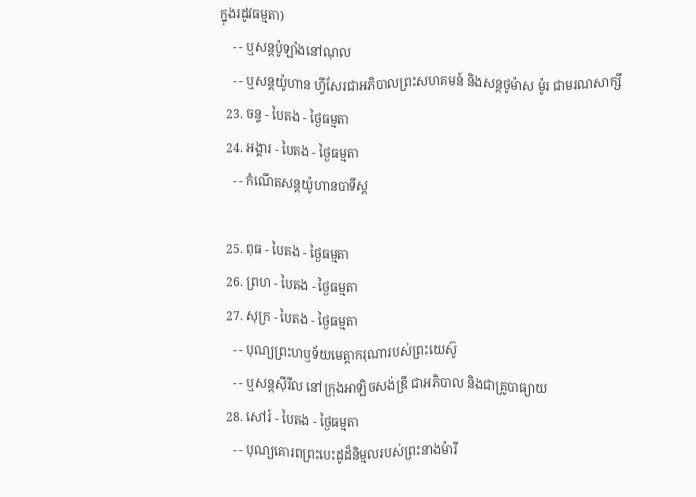ក្នុងរដូវធម្មតា)
    - - ឬសន្ដប៉ូឡាំងនៅណុល
    - - ឬសន្ដយ៉ូហាន ហ្វីសែរជាអភិបាលព្រះសហគមន៍ និងសន្ដថូម៉ាស ម៉ូរ ជាមរណសាក្សី
  23. ចន្ទ - បៃតង - ថ្ងៃធម្មតា
  24. អង្គារ - បៃតង - ថ្ងៃធម្មតា
    - - កំណើតសន្ដយ៉ូហានបាទីស្ដ

  25. ពុធ - បៃតង - ថ្ងៃធម្មតា
  26. ព្រហ - បៃតង - ថ្ងៃធម្មតា
  27. សុក្រ - បៃតង - ថ្ងៃធម្មតា
    - - បុណ្យព្រះហឫទ័យមេត្ដាករុណារបស់ព្រះយេស៊ូ
    - - ឬសន្ដស៊ីរីល នៅក្រុងអាឡិចសង់ឌ្រី ជាអភិបាល និងជាគ្រូបាធ្យាយ
  28. សៅរ៍ - បៃតង - ថ្ងៃធម្មតា
    - - បុណ្យគោរពព្រះបេះដូដ៏និម្មលរបស់ព្រះនាងម៉ារី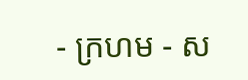- ក្រហម - ស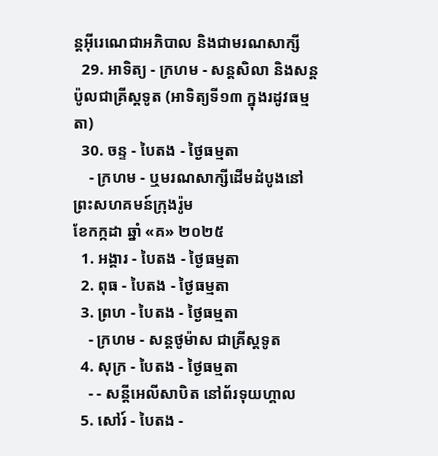ន្ដអ៊ីរេណេជាអភិបាល និងជាមរណសាក្សី
  29. អាទិត្យ - ក្រហម - សន្ដសិលា និងសន្ដប៉ូលជាគ្រីស្ដទូត (អាទិត្យទី១៣ ក្នុងរដូវធម្មតា)
  30. ចន្ទ - បៃតង - ថ្ងៃធម្មតា
    - ក្រហម - ឬមរណសាក្សីដើមដំបូងនៅព្រះសហគមន៍ក្រុងរ៉ូម
ខែកក្កដា ឆ្នាំ «គ» ២០២៥
  1. អង្គារ - បៃតង - ថ្ងៃធម្មតា
  2. ពុធ - បៃតង - ថ្ងៃធម្មតា
  3. ព្រហ - បៃតង - ថ្ងៃធម្មតា
    - ក្រហម - សន្ដថូម៉ាស ជាគ្រីស្ដទូត
  4. សុក្រ - បៃតង - ថ្ងៃធម្មតា
    - - សន្ដីអេលីសាបិត នៅព័រទុយហ្គាល
  5. សៅរ៍ - បៃតង -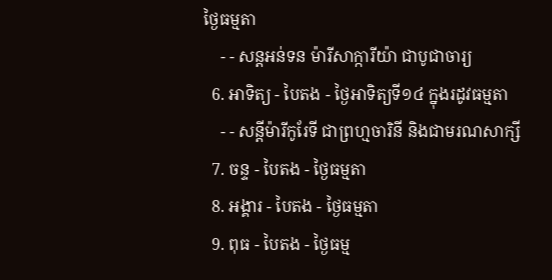ថ្ងៃធម្មតា
    - - សន្ដអន់ទន ម៉ារីសាក្ការីយ៉ា ជាបូជាចារ្យ
  6. អាទិត្យ - បៃតង - ថ្ងៃអាទិត្យទី១៤ ក្នុងរដូវធម្មតា
    - - សន្ដីម៉ារីកូរែទី ជាព្រហ្មចារិនី និងជាមរណសាក្សី
  7. ចន្ទ - បៃតង - ថ្ងៃធម្មតា
  8. អង្គារ - បៃតង - ថ្ងៃធម្មតា
  9. ពុធ - បៃតង - ថ្ងៃធម្ម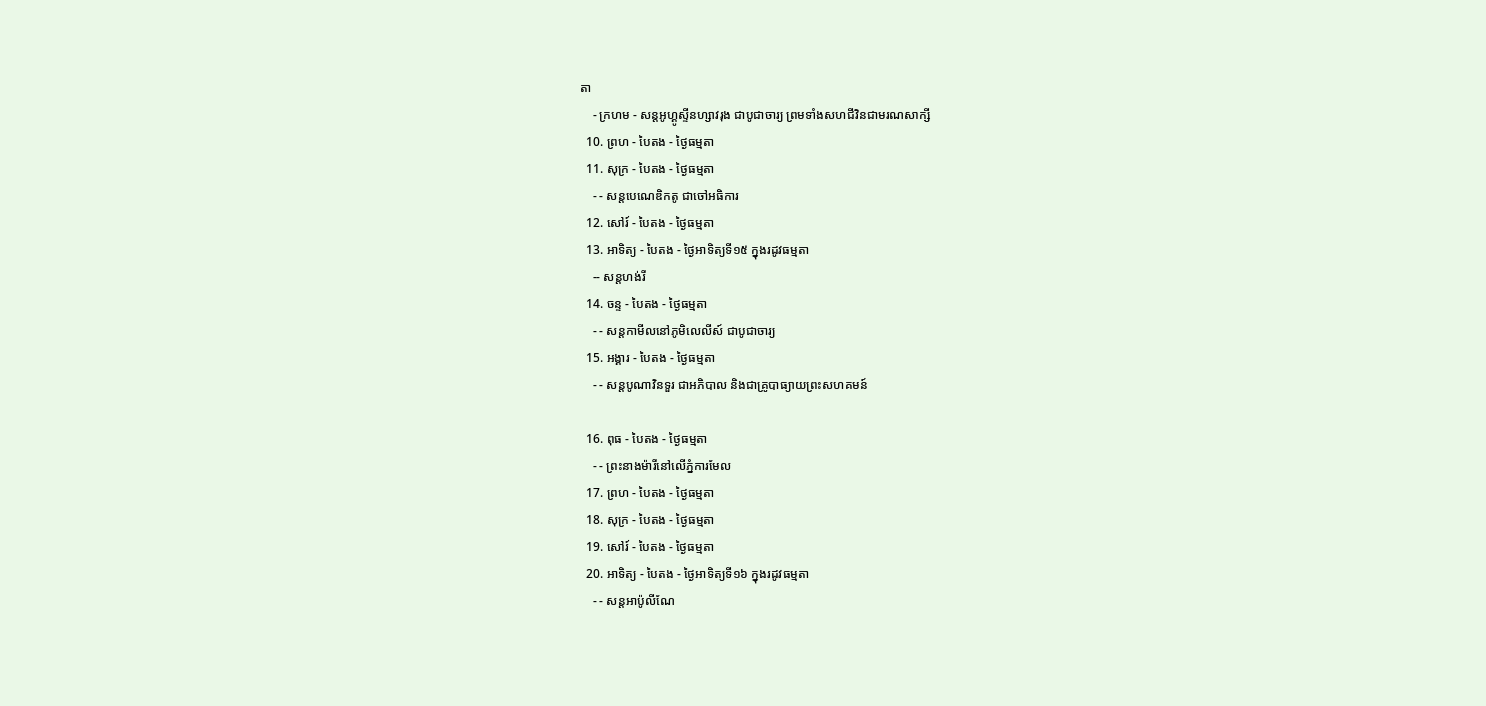តា
    - ក្រហម - សន្ដអូហ្គូស្ទីនហ្សាវរុង ជាបូជាចារ្យ ព្រមទាំងសហជីវិនជាមរណសាក្សី
  10. ព្រហ - បៃតង - ថ្ងៃធម្មតា
  11. សុក្រ - បៃតង - ថ្ងៃធម្មតា
    - - សន្ដបេណេឌិកតូ ជាចៅអធិការ
  12. សៅរ៍ - បៃតង - ថ្ងៃធម្មតា
  13. អាទិត្យ - បៃតង - ថ្ងៃអាទិត្យទី១៥ ក្នុងរដូវធម្មតា
    -- សន្ដហង់រី
  14. ចន្ទ - បៃតង - ថ្ងៃធម្មតា
    - - សន្ដកាមីលនៅភូមិលេលីស៍ ជាបូជាចារ្យ
  15. អង្គារ - បៃតង - ថ្ងៃធម្មតា
    - - សន្ដបូណាវិនទួរ ជាអភិបាល និងជាគ្រូបាធ្យាយព្រះសហគមន៍

  16. ពុធ - បៃតង - ថ្ងៃធម្មតា
    - - ព្រះនាងម៉ារីនៅលើភ្នំការមែល
  17. ព្រហ - បៃតង - ថ្ងៃធម្មតា
  18. សុក្រ - បៃតង - ថ្ងៃធម្មតា
  19. សៅរ៍ - បៃតង - ថ្ងៃធម្មតា
  20. អាទិត្យ - បៃតង - ថ្ងៃអាទិត្យទី១៦ ក្នុងរដូវធម្មតា
    - - សន្ដអាប៉ូលីណែ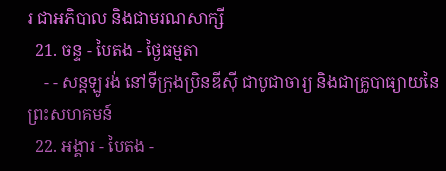រ ជាអភិបាល និងជាមរណសាក្សី
  21. ចន្ទ - បៃតង - ថ្ងៃធម្មតា
    - - សន្ដឡូរង់ នៅទីក្រុងប្រិនឌីស៊ី ជាបូជាចារ្យ និងជាគ្រូបាធ្យាយនៃព្រះសហគមន៍
  22. អង្គារ - បៃតង -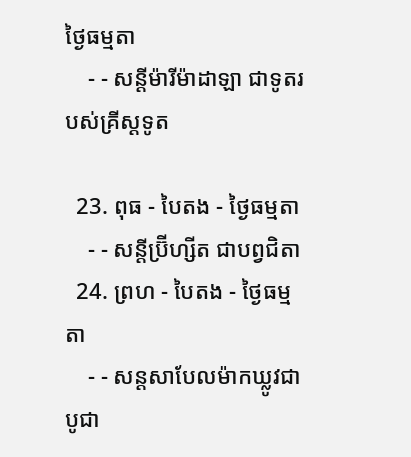ថ្ងៃធម្មតា
    - - សន្ដីម៉ារីម៉ាដាឡា ជាទូតរបស់គ្រីស្ដទូត

  23. ពុធ - បៃតង - ថ្ងៃធម្មតា
    - - សន្ដីប្រ៊ីហ្សីត ជាបព្វជិតា
  24. ព្រហ - បៃតង - ថ្ងៃធម្មតា
    - - សន្ដសាបែលម៉ាកឃ្លូវជាបូជា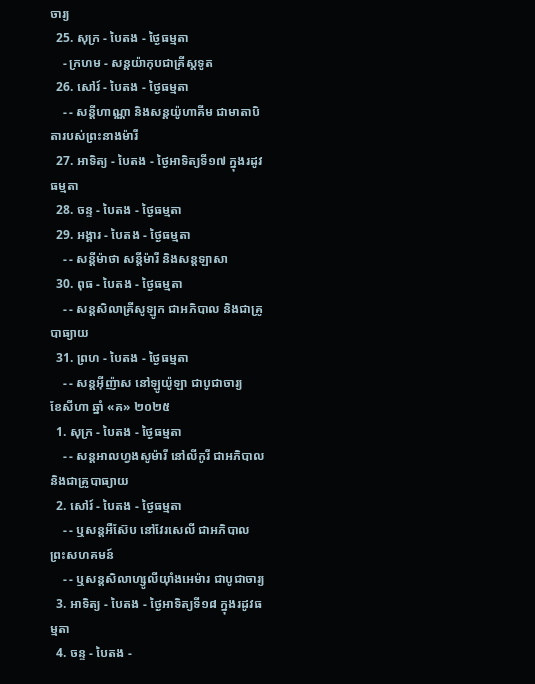ចារ្យ
  25. សុក្រ - បៃតង - ថ្ងៃធម្មតា
    - ក្រហម - សន្ដយ៉ាកុបជាគ្រីស្ដទូត
  26. សៅរ៍ - បៃតង - ថ្ងៃធម្មតា
    - - សន្ដីហាណ្ណា និងសន្ដយ៉ូហាគីម ជាមាតាបិតារបស់ព្រះនាងម៉ារី
  27. អាទិត្យ - បៃតង - ថ្ងៃអាទិត្យទី១៧ ក្នុងរដូវធម្មតា
  28. ចន្ទ - បៃតង - ថ្ងៃធម្មតា
  29. អង្គារ - បៃតង - ថ្ងៃធម្មតា
    - - សន្ដីម៉ាថា សន្ដីម៉ារី និងសន្ដឡាសា
  30. ពុធ - បៃតង - ថ្ងៃធម្មតា
    - - សន្ដសិលាគ្រីសូឡូក ជាអភិបាល និងជាគ្រូបាធ្យាយ
  31. ព្រហ - បៃតង - ថ្ងៃធម្មតា
    - - សន្ដអ៊ីញ៉ាស នៅឡូយ៉ូឡា ជាបូជាចារ្យ
ខែសីហា ឆ្នាំ «គ» ២០២៥
  1. សុក្រ - បៃតង - ថ្ងៃធម្មតា
    - - សន្ដអាលហ្វងសូម៉ារី នៅលីកូរី ជាអភិបាល និងជាគ្រូបាធ្យាយ
  2. សៅរ៍ - បៃតង - ថ្ងៃធម្មតា
    - - ឬសន្ដអឺស៊ែប នៅវែរសេលី ជាអភិបាលព្រះសហគមន៍
    - - ឬសន្ដសិលាហ្សូលីយ៉ាំងអេម៉ារ ជាបូជាចារ្យ
  3. អាទិត្យ - បៃតង - ថ្ងៃអាទិត្យទី១៨ ក្នុងរដូវធម្មតា
  4. ចន្ទ - បៃតង -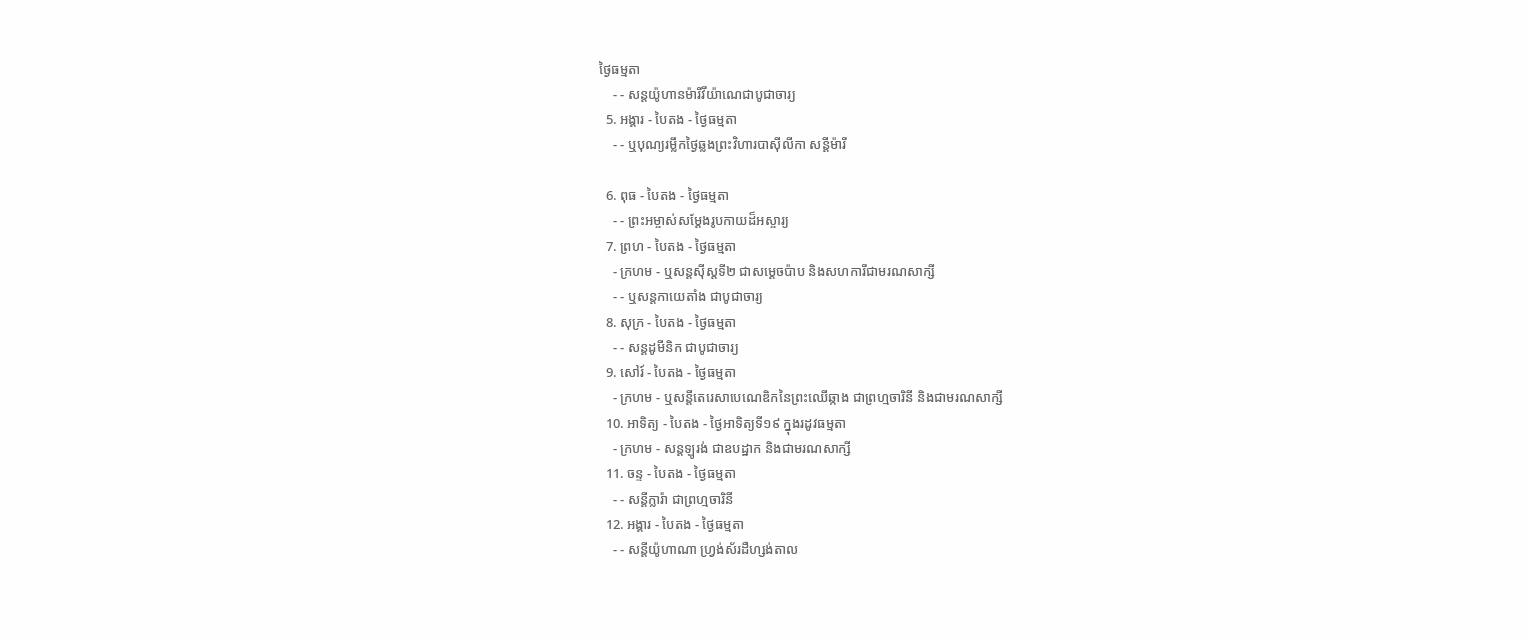ថ្ងៃធម្មតា
    - - សន្ដយ៉ូហានម៉ារីវីយ៉ាណេជាបូជាចារ្យ
  5. អង្គារ - បៃតង - ថ្ងៃធម្មតា
    - - ឬបុណ្យរម្លឹកថ្ងៃឆ្លងព្រះវិហារបាស៊ីលីកា សន្ដីម៉ារី

  6. ពុធ - បៃតង - ថ្ងៃធម្មតា
    - - ព្រះអម្ចាស់សម្ដែងរូបកាយដ៏អស្ចារ្យ
  7. ព្រហ - បៃតង - ថ្ងៃធម្មតា
    - ក្រហម - ឬសន្ដស៊ីស្ដទី២ ជាសម្ដេចប៉ាប និងសហការីជាមរណសាក្សី
    - - ឬសន្ដកាយេតាំង ជាបូជាចារ្យ
  8. សុក្រ - បៃតង - ថ្ងៃធម្មតា
    - - សន្ដដូមីនិក ជាបូជាចារ្យ
  9. សៅរ៍ - បៃតង - ថ្ងៃធម្មតា
    - ក្រហម - ឬសន្ដីតេរេសាបេណេឌិកនៃព្រះឈើឆ្កាង ជាព្រហ្មចារិនី និងជាមរណសាក្សី
  10. អាទិត្យ - បៃតង - ថ្ងៃអាទិត្យទី១៩ ក្នុងរដូវធម្មតា
    - ក្រហម - សន្ដឡូរង់ ជាឧបដ្ឋាក និងជាមរណសាក្សី
  11. ចន្ទ - បៃតង - ថ្ងៃធម្មតា
    - - សន្ដីក្លារ៉ា ជាព្រហ្មចារិនី
  12. អង្គារ - បៃតង - ថ្ងៃធម្មតា
    - - សន្ដីយ៉ូហាណា ហ្វ្រង់ស័រដឺហ្សង់តាល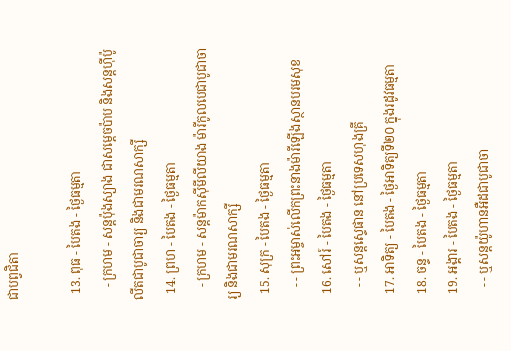ជាបព្វជិតា

  13. ពុធ - បៃតង - ថ្ងៃធម្មតា
    - ក្រហម - សន្ដប៉ុងស្យាង ជាសម្ដេចប៉ាប និងសន្ដហ៊ីប៉ូលីតជាបូជាចារ្យ និងជាមរណសាក្សី
  14. ព្រហ - បៃតង - ថ្ងៃធម្មតា
    - ក្រហម - សន្ដម៉ាកស៊ីមីលីយាង ម៉ារីកូលបេជាបូជាចារ្យ និងជាមរណសាក្សី
  15. សុក្រ - បៃតង - ថ្ងៃធម្មតា
    - - ព្រះអម្ចាស់លើកព្រះនាងម៉ារីឡើងស្ថានបរមសុខ
  16. សៅរ៍ - បៃតង - ថ្ងៃធម្មតា
    - - ឬសន្ដស្ទេផាន នៅប្រទេសហុងគ្រី
  17. អាទិត្យ - បៃតង - ថ្ងៃអាទិត្យទី២០ ក្នុងរដូវធម្មតា
  18. ចន្ទ - បៃតង - ថ្ងៃធម្មតា
  19. អង្គារ - បៃតង - ថ្ងៃធម្មតា
    - - ឬសន្ដយ៉ូហានអឺដជាបូជាចា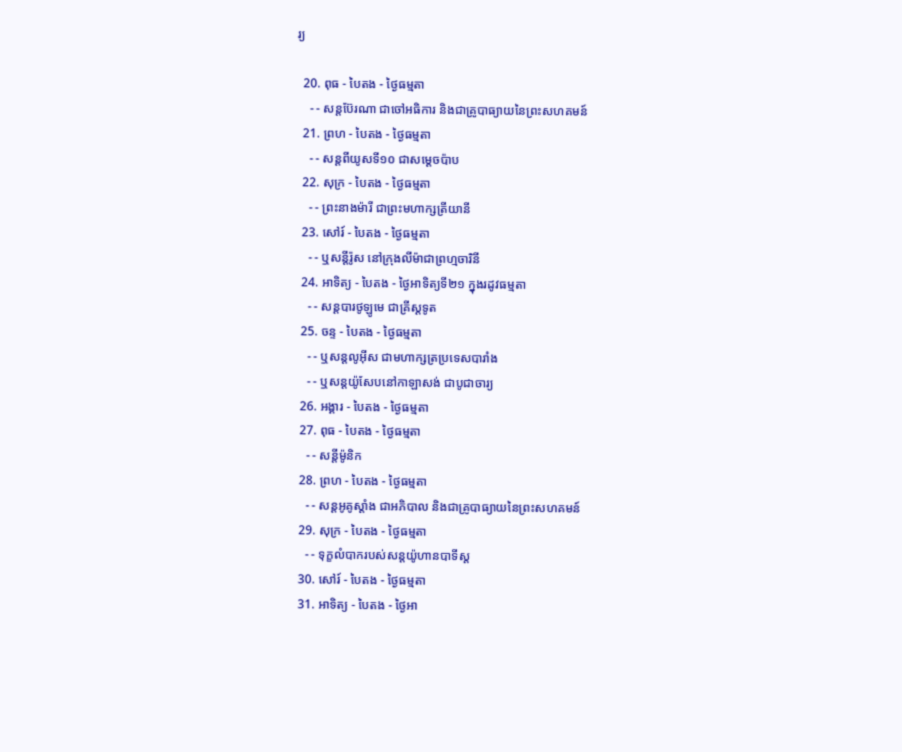រ្យ

  20. ពុធ - បៃតង - ថ្ងៃធម្មតា
    - - សន្ដប៊ែរណា ជាចៅអធិការ និងជាគ្រូបាធ្យាយនៃព្រះសហគមន៍
  21. ព្រហ - បៃតង - ថ្ងៃធម្មតា
    - - សន្ដពីយូសទី១០ ជាសម្ដេចប៉ាប
  22. សុក្រ - បៃតង - ថ្ងៃធម្មតា
    - - ព្រះនាងម៉ារី ជាព្រះមហាក្សត្រីយានី
  23. សៅរ៍ - បៃតង - ថ្ងៃធម្មតា
    - - ឬសន្ដីរ៉ូស នៅក្រុងលីម៉ាជាព្រហ្មចារិនី
  24. អាទិត្យ - បៃតង - ថ្ងៃអាទិត្យទី២១ ក្នុងរដូវធម្មតា
    - - សន្ដបារថូឡូមេ ជាគ្រីស្ដទូត
  25. ចន្ទ - បៃតង - ថ្ងៃធម្មតា
    - - ឬសន្ដលូអ៊ីស ជាមហាក្សត្រប្រទេសបារាំង
    - - ឬសន្ដយ៉ូសែបនៅកាឡាសង់ ជាបូជាចារ្យ
  26. អង្គារ - បៃតង - ថ្ងៃធម្មតា
  27. ពុធ - បៃតង - ថ្ងៃធម្មតា
    - - សន្ដីម៉ូនិក
  28. ព្រហ - បៃតង - ថ្ងៃធម្មតា
    - - សន្ដអូគូស្ដាំង ជាអភិបាល និងជាគ្រូបាធ្យាយនៃព្រះសហគមន៍
  29. សុក្រ - បៃតង - ថ្ងៃធម្មតា
    - - ទុក្ខលំបាករបស់សន្ដយ៉ូហានបាទីស្ដ
  30. សៅរ៍ - បៃតង - ថ្ងៃធម្មតា
  31. អាទិត្យ - បៃតង - ថ្ងៃអា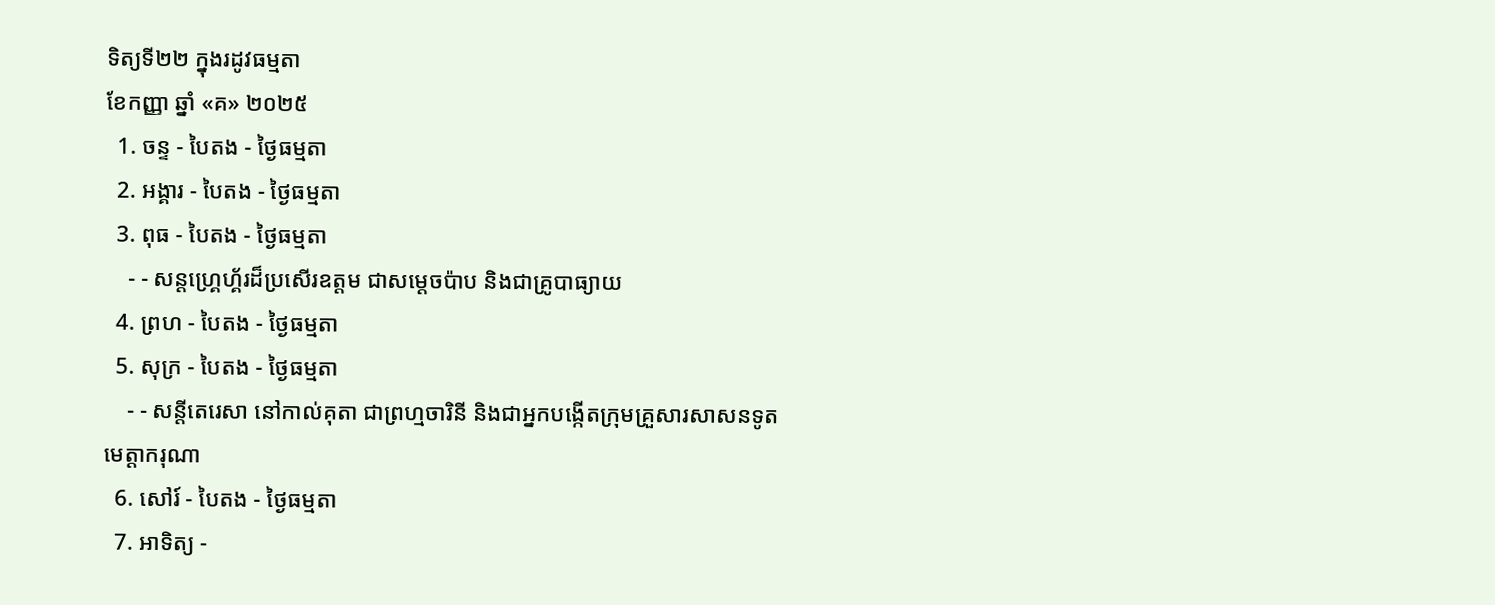ទិត្យទី២២ ក្នុងរដូវធម្មតា
ខែកញ្ញា ឆ្នាំ «គ» ២០២៥
  1. ចន្ទ - បៃតង - ថ្ងៃធម្មតា
  2. អង្គារ - បៃតង - ថ្ងៃធម្មតា
  3. ពុធ - បៃតង - ថ្ងៃធម្មតា
    - - សន្ដហ្គ្រេហ្គ័រដ៏ប្រសើរឧត្ដម ជាសម្ដេចប៉ាប និងជាគ្រូបាធ្យាយ
  4. ព្រហ - បៃតង - ថ្ងៃធម្មតា
  5. សុក្រ - បៃតង - ថ្ងៃធម្មតា
    - - សន្ដីតេរេសា នៅកាល់គុតា ជាព្រហ្មចារិនី និងជាអ្នកបង្កើតក្រុមគ្រួសារសាសនទូតមេត្ដាករុណា
  6. សៅរ៍ - បៃតង - ថ្ងៃធម្មតា
  7. អាទិត្យ -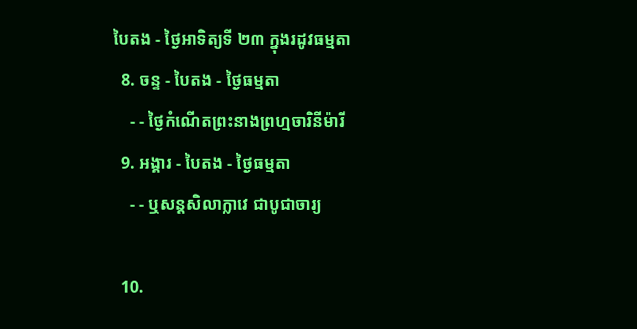បៃតង - ថ្ងៃអាទិត្យទី ២៣ ក្នុងរដូវធម្មតា
  8. ចន្ទ - បៃតង - ថ្ងៃធម្មតា
    - - ថ្ងៃកំណើតព្រះនាងព្រហ្មចារិនីម៉ារី
  9. អង្គារ - បៃតង - ថ្ងៃធម្មតា
    - - ឬសន្ដសិលាក្លាវេ ជាបូជាចារ្យ

  10.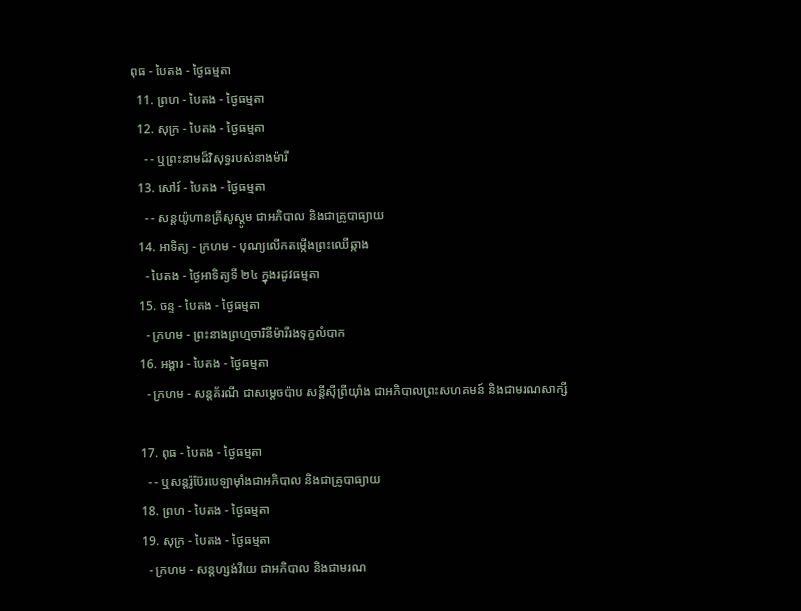ពុធ - បៃតង - ថ្ងៃធម្មតា
  11. ព្រហ - បៃតង - ថ្ងៃធម្មតា
  12. សុក្រ - បៃតង - ថ្ងៃធម្មតា
    - - ឬព្រះនាមដ៏វិសុទ្ធរបស់នាងម៉ារី
  13. សៅរ៍ - បៃតង - ថ្ងៃធម្មតា
    - - សន្ដយ៉ូហានគ្រីសូស្ដូម ជាអភិបាល និងជាគ្រូបាធ្យាយ
  14. អាទិត្យ - ក្រហម - បុណ្យលើកតម្កើងព្រះឈើឆ្កាង
    - បៃតង - ថ្ងៃអាទិត្យទី ២៤ ក្នុងរដូវធម្មតា
  15. ចន្ទ - បៃតង - ថ្ងៃធម្មតា
    - ក្រហម - ព្រះនាងព្រហ្មចារិនីម៉ារីរងទុក្ខលំបាក
  16. អង្គារ - បៃតង - ថ្ងៃធម្មតា
    - ក្រហម - សន្ដគ័រណី ជាសម្ដេចប៉ាប សន្ដីស៊ីព្រីយ៉ាំង ជាអភិបាលព្រះសហគមន៍ និងជាមរណសាក្សី

  17. ពុធ - បៃតង - ថ្ងៃធម្មតា
    - - ឬសន្ដរ៉ូប៊ែរបេឡាម៉ាំងជាអភិបាល និងជាគ្រូបាធ្យាយ
  18. ព្រហ - បៃតង - ថ្ងៃធម្មតា
  19. សុក្រ - បៃតង - ថ្ងៃធម្មតា
    - ក្រហម - សន្ដហ្សង់វីយេ ជាអភិបាល និងជាមរណ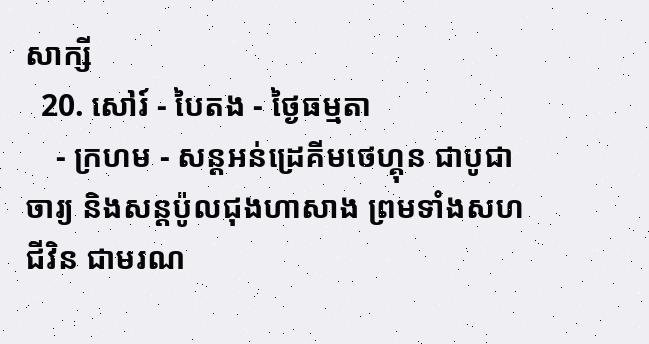សាក្សី
  20. សៅរ៍ - បៃតង - ថ្ងៃធម្មតា
    - ក្រហម - សន្ដអន់ដ្រេគីមថេហ្គុន ជាបូជាចារ្យ និងសន្ដប៉ូលជុងហាសាង ព្រមទាំងសហជីវិន ជាមរណ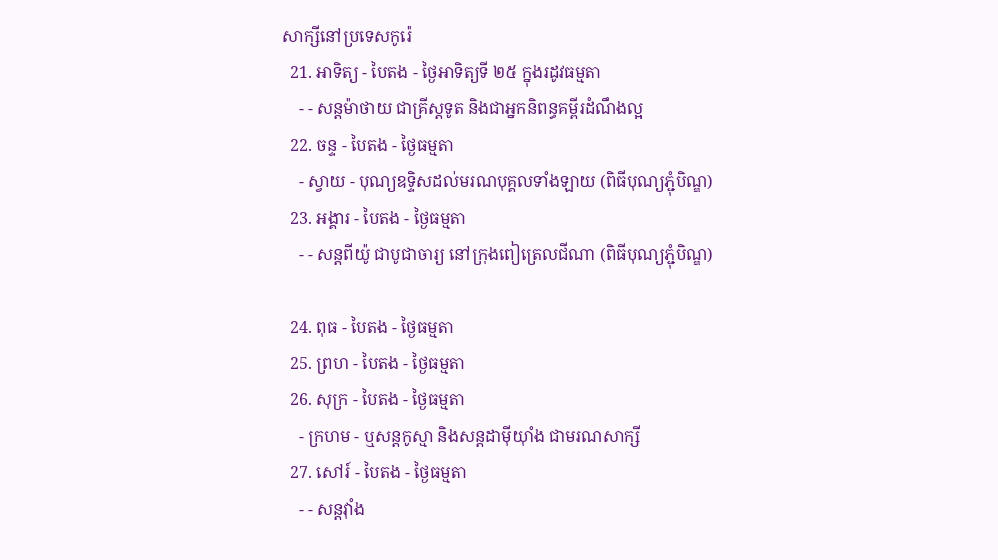សាក្សីនៅប្រទេសកូរ៉េ
  21. អាទិត្យ - បៃតង - ថ្ងៃអាទិត្យទី ២៥ ក្នុងរដូវធម្មតា
    - - សន្ដម៉ាថាយ ជាគ្រីស្ដទូត និងជាអ្នកនិពន្ធគម្ពីរដំណឹងល្អ
  22. ចន្ទ - បៃតង - ថ្ងៃធម្មតា
    - ស្វាយ - បុណ្យឧទ្ទិសដល់មរណបុគ្គលទាំងឡាយ (ពិធីបុណ្យភ្ជុំបិណ្ឌ)
  23. អង្គារ - បៃតង - ថ្ងៃធម្មតា
    - - សន្ដពីយ៉ូ ជាបូជាចារ្យ នៅក្រុងពៀត្រេលជីណា (ពិធីបុណ្យភ្ជុំបិណ្ឌ)

  24. ពុធ - បៃតង - ថ្ងៃធម្មតា
  25. ព្រហ - បៃតង - ថ្ងៃធម្មតា
  26. សុក្រ - បៃតង - ថ្ងៃធម្មតា
    - ក្រហម - ឬសន្ដកូស្មា និងសន្ដដាម៉ីយ៉ាំង ជាមរណសាក្សី
  27. សៅរ៍ - បៃតង - ថ្ងៃធម្មតា
    - - សន្ដវ៉ាំង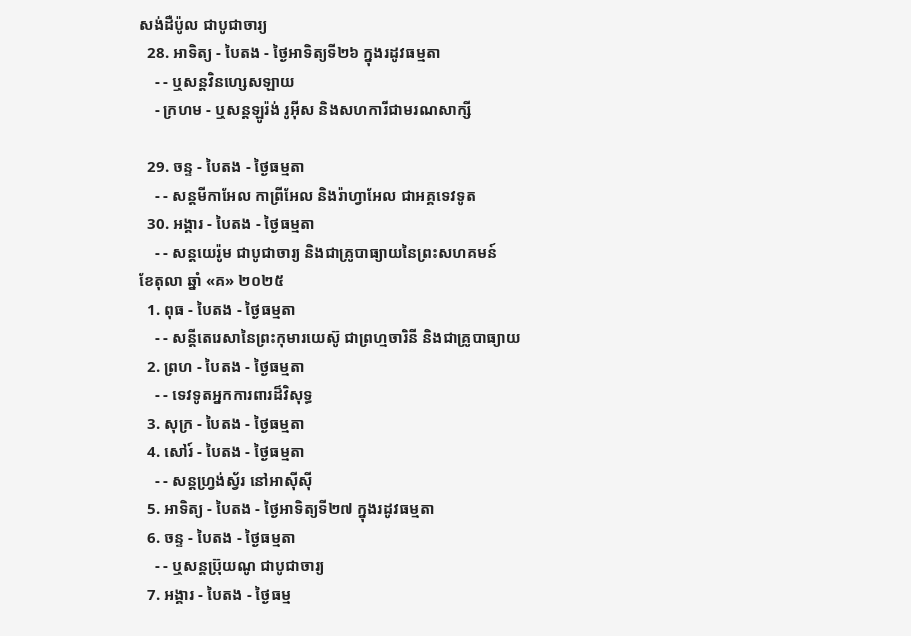សង់ដឺប៉ូល ជាបូជាចារ្យ
  28. អាទិត្យ - បៃតង - ថ្ងៃអាទិត្យទី២៦ ក្នុងរដូវធម្មតា
    - - ឬសន្ដវិនហ្សេសឡាយ
    - ក្រហម - ឬសន្ដឡូរ៉ង់ រូអ៊ីស និងសហការីជាមរណសាក្សី

  29. ចន្ទ - បៃតង - ថ្ងៃធម្មតា
    - - សន្ដមីកាអែល កាព្រីអែល និងរ៉ាហ្វាអែល ជាអគ្គទេវទូត
  30. អង្គារ - បៃតង - ថ្ងៃធម្មតា
    - - សន្ដយេរ៉ូម ជាបូជាចារ្យ និងជាគ្រូបាធ្យាយនៃព្រះសហគមន៍
ខែតុលា ឆ្នាំ «គ» ២០២៥
  1. ពុធ - បៃតង - ថ្ងៃធម្មតា
    - - សន្ដីតេរេសានៃព្រះកុមារយេស៊ូ ជាព្រហ្មចារិនី និងជាគ្រូបាធ្យាយ
  2. ព្រហ - បៃតង - ថ្ងៃធម្មតា
    - - ទេវទូតអ្នកការពារដ៏វិសុទ្ធ
  3. សុក្រ - បៃតង - ថ្ងៃធម្មតា
  4. សៅរ៍ - បៃតង - ថ្ងៃធម្មតា
    - - សន្ដហ្វ្រង់ស្វ័រ នៅអាស៊ីស៊ី
  5. អាទិត្យ - បៃតង - ថ្ងៃអាទិត្យទី២៧ ក្នុងរដូវធម្មតា
  6. ចន្ទ - បៃតង - ថ្ងៃធម្មតា
    - - ឬសន្ដប្រ៊ុយណូ ជាបូជាចារ្យ
  7. អង្គារ - បៃតង - ថ្ងៃធម្ម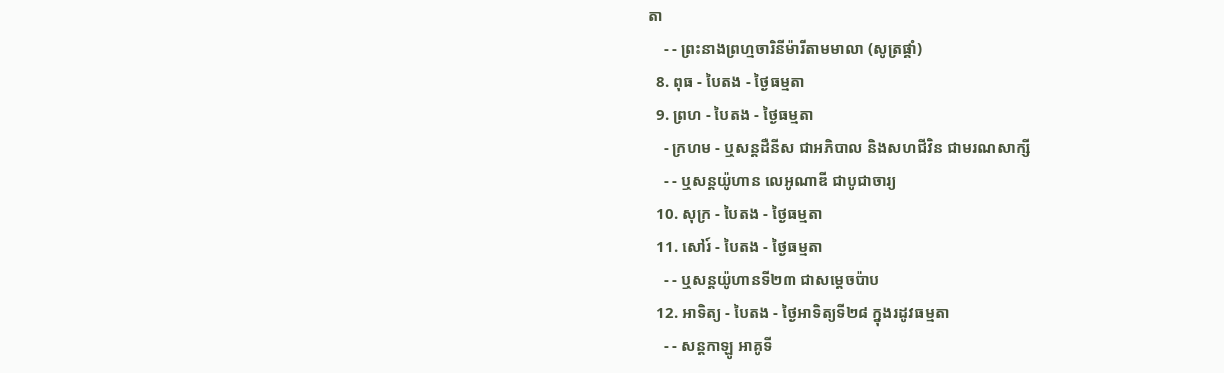តា
    - - ព្រះនាងព្រហ្មចារិនីម៉ារីតាមមាលា (សូត្រផ្គាំ)
  8. ពុធ - បៃតង - ថ្ងៃធម្មតា
  9. ព្រហ - បៃតង - ថ្ងៃធម្មតា
    - ក្រហម - ឬសន្ដដឺនីស ជាអភិបាល និងសហជីវិន ជាមរណសាក្សី
    - - ឬសន្ដយ៉ូហាន លេអូណាឌី ជាបូជាចារ្យ
  10. សុក្រ - បៃតង - ថ្ងៃធម្មតា
  11. សៅរ៍ - បៃតង - ថ្ងៃធម្មតា
    - - ឬសន្ដយ៉ូហានទី២៣ ជាសម្ដេចប៉ាប
  12. អាទិត្យ - បៃតង - ថ្ងៃអាទិត្យទី២៨ ក្នុងរដូវធម្មតា
    - - សន្ដកាឡូ អាគូទី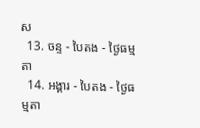ស
  13. ចន្ទ - បៃតង - ថ្ងៃធម្មតា
  14. អង្គារ - បៃតង - ថ្ងៃធម្មតា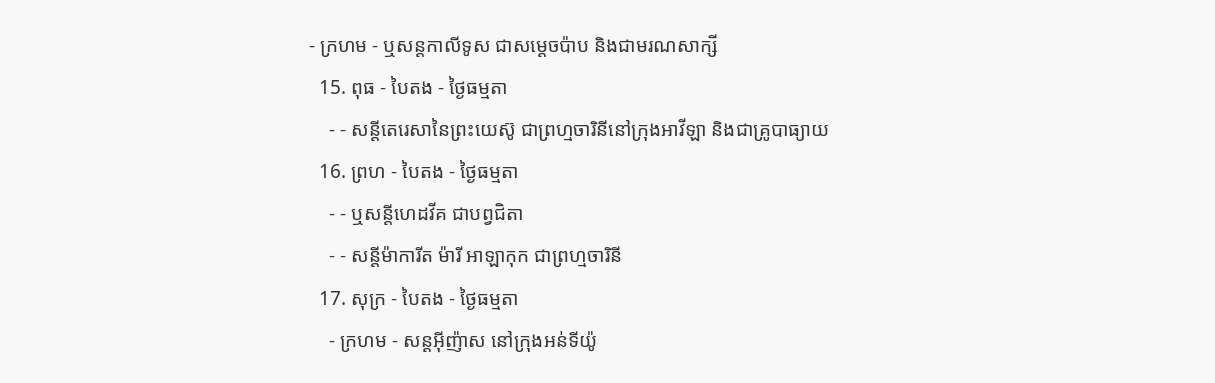- ក្រហម - ឬសន្ដកាលីទូស ជាសម្ដេចប៉ាប និងជាមរណសាក្សី
  15. ពុធ - បៃតង - ថ្ងៃធម្មតា
    - - សន្ដីតេរេសានៃព្រះយេស៊ូ ជាព្រហ្មចារិនីនៅក្រុងអាវីឡា និងជាគ្រូបាធ្យាយ
  16. ព្រហ - បៃតង - ថ្ងៃធម្មតា
    - - ឬសន្ដីហេដវីគ ជាបព្វជិតា
    - - សន្ដីម៉ាការីត ម៉ារី អាឡាកុក ជាព្រហ្មចារិនី
  17. សុក្រ - បៃតង - ថ្ងៃធម្មតា
    - ក្រហម - សន្ដអ៊ីញ៉ាស នៅក្រុងអន់ទីយ៉ូ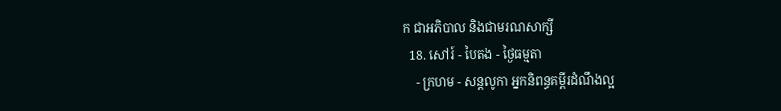ក ជាអភិបាល និងជាមរណសាក្សី
  18. សៅរ៍ - បៃតង - ថ្ងៃធម្មតា
    - ក្រហម - សន្ដលូកា អ្នកនិពន្ធគម្ពីរដំណឹងល្អ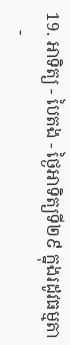19. អាទិត្យ - បៃតង - ថ្ងៃអាទិត្យទី២៩ ក្នុងរដូវធម្មតា
    -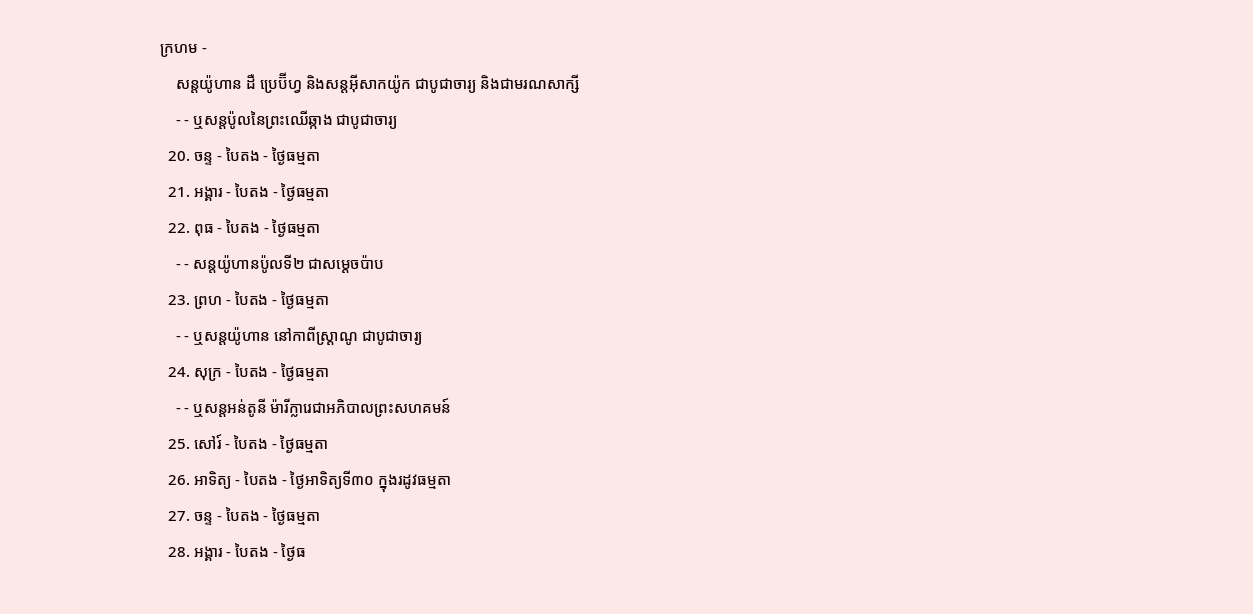ក្រហម -
    សន្ដយ៉ូហាន ដឺ ប្រេប៊ីហ្វ និងសន្ដអ៊ីសាកយ៉ូក ជាបូជាចារ្យ និងជាមរណសាក្សី
    - - ឬសន្ដប៉ូលនៃព្រះឈើឆ្កាង ជាបូជាចារ្យ
  20. ចន្ទ - បៃតង - ថ្ងៃធម្មតា
  21. អង្គារ - បៃតង - ថ្ងៃធម្មតា
  22. ពុធ - បៃតង - ថ្ងៃធម្មតា
    - - សន្ដយ៉ូហានប៉ូលទី២ ជាសម្ដេចប៉ាប
  23. ព្រហ - បៃតង - ថ្ងៃធម្មតា
    - - ឬសន្ដយ៉ូហាន នៅកាពីស្រ្ដាណូ ជាបូជាចារ្យ
  24. សុក្រ - បៃតង - ថ្ងៃធម្មតា
    - - ឬសន្ដអន់តូនី ម៉ារីក្លារេជាអភិបាលព្រះសហគមន៍
  25. សៅរ៍ - បៃតង - ថ្ងៃធម្មតា
  26. អាទិត្យ - បៃតង - ថ្ងៃអាទិត្យទី៣០ ក្នុងរដូវធម្មតា
  27. ចន្ទ - បៃតង - ថ្ងៃធម្មតា
  28. អង្គារ - បៃតង - ថ្ងៃធ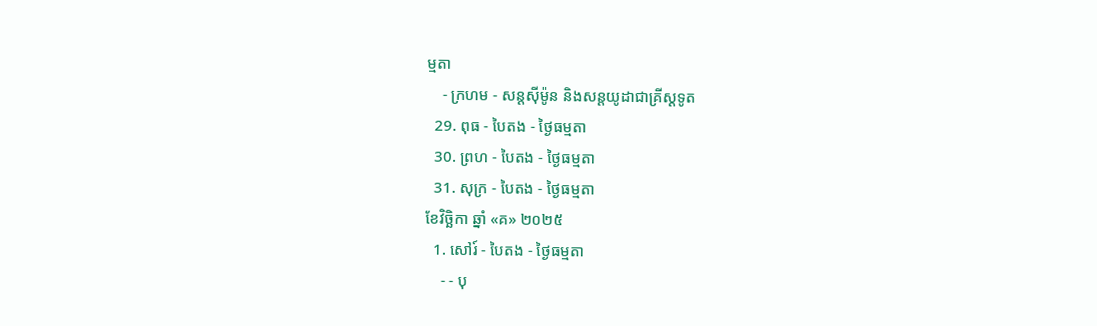ម្មតា
    - ក្រហម - សន្ដស៊ីម៉ូន និងសន្ដយូដាជាគ្រីស្ដទូត
  29. ពុធ - បៃតង - ថ្ងៃធម្មតា
  30. ព្រហ - បៃតង - ថ្ងៃធម្មតា
  31. សុក្រ - បៃតង - ថ្ងៃធម្មតា
ខែវិច្ឆិកា ឆ្នាំ «គ» ២០២៥
  1. សៅរ៍ - បៃតង - ថ្ងៃធម្មតា
    - - បុ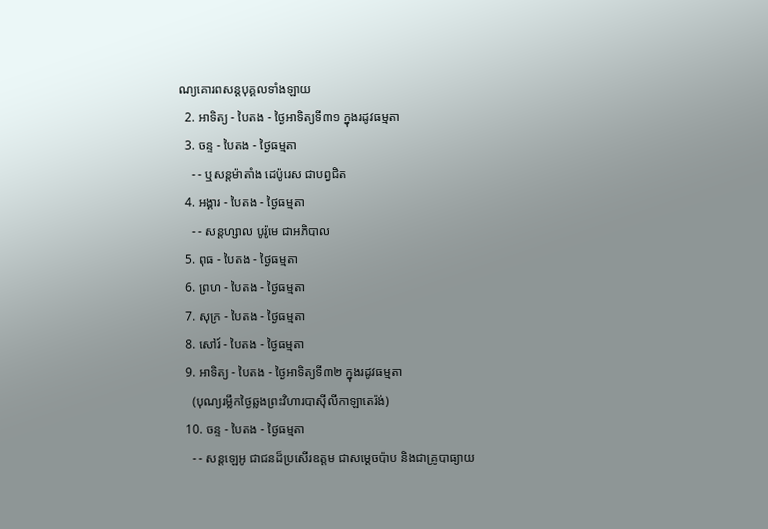ណ្យគោរពសន្ដបុគ្គលទាំងឡាយ
  2. អាទិត្យ - បៃតង - ថ្ងៃអាទិត្យទី៣១ ក្នុងរដូវធម្មតា
  3. ចន្ទ - បៃតង - ថ្ងៃធម្មតា
    - - ឬសន្ដម៉ាតាំង ដេប៉ូរេស ជាបព្វជិត
  4. អង្គារ - បៃតង - ថ្ងៃធម្មតា
    - - សន្ដហ្សាល បូរ៉ូមេ ជាអភិបាល
  5. ពុធ - បៃតង - ថ្ងៃធម្មតា
  6. ព្រហ - បៃតង - ថ្ងៃធម្មតា
  7. សុក្រ - បៃតង - ថ្ងៃធម្មតា
  8. សៅរ៍ - បៃតង - ថ្ងៃធម្មតា
  9. អាទិត្យ - បៃតង - ថ្ងៃអាទិត្យទី៣២ ក្នុងរដូវធម្មតា
    (បុណ្យរម្លឹកថ្ងៃឆ្លងព្រះវិហារបាស៊ីលីកាឡាតេរ៉ង់)
  10. ចន្ទ - បៃតង - ថ្ងៃធម្មតា
    - - សន្ដឡេអូ ជាជនដ៏ប្រសើរឧត្ដម ជាសម្ដេចប៉ាប និងជាគ្រូបាធ្យាយ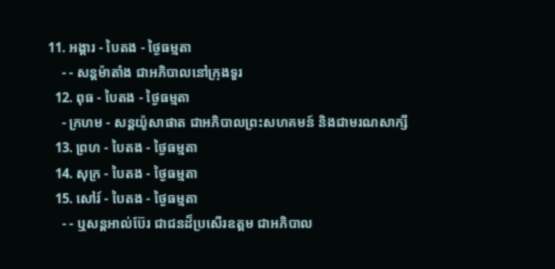11. អង្គារ - បៃតង - ថ្ងៃធម្មតា
    - - សន្ដម៉ាតាំង ជាអភិបាលនៅក្រុងទួរ
  12. ពុធ - បៃតង - ថ្ងៃធម្មតា
    - ក្រហម - សន្ដយ៉ូសាផាត ជាអភិបាលព្រះសហគមន៍ និងជាមរណសាក្សី
  13. ព្រហ - បៃតង - ថ្ងៃធម្មតា
  14. សុក្រ - បៃតង - ថ្ងៃធម្មតា
  15. សៅរ៍ - បៃតង - ថ្ងៃធម្មតា
    - - ឬសន្ដអាល់ប៊ែរ ជាជនដ៏ប្រសើរឧត្ដម ជាអភិបាល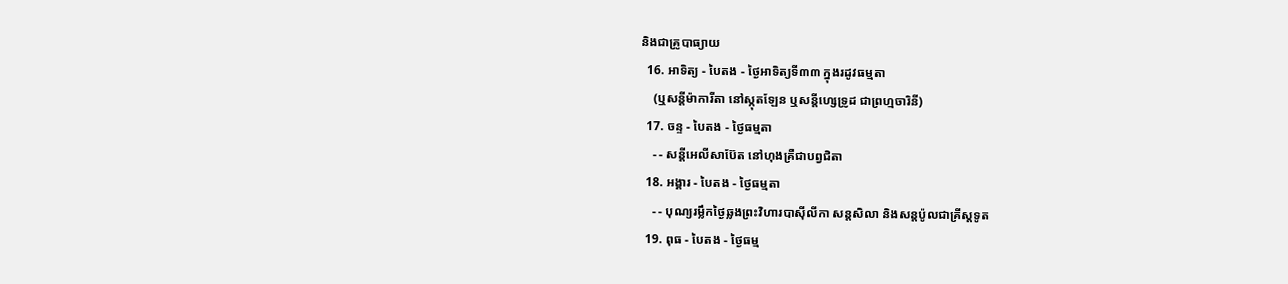និងជាគ្រូបាធ្យាយ
  16. អាទិត្យ - បៃតង - ថ្ងៃអាទិត្យទី៣៣ ក្នុងរដូវធម្មតា
    (ឬសន្ដីម៉ាការីតា នៅស្កុតឡែន ឬសន្ដីហ្សេទ្រូដ ជាព្រហ្មចារិនី)
  17. ចន្ទ - បៃតង - ថ្ងៃធម្មតា
    - - សន្ដីអេលីសាប៊ែត នៅហុងគ្រឺជាបព្វជិតា
  18. អង្គារ - បៃតង - ថ្ងៃធម្មតា
    - - បុណ្យរម្លឹកថ្ងៃឆ្លងព្រះវិហារបាស៊ីលីកា សន្ដសិលា និងសន្ដប៉ូលជាគ្រីស្ដទូត
  19. ពុធ - បៃតង - ថ្ងៃធម្ម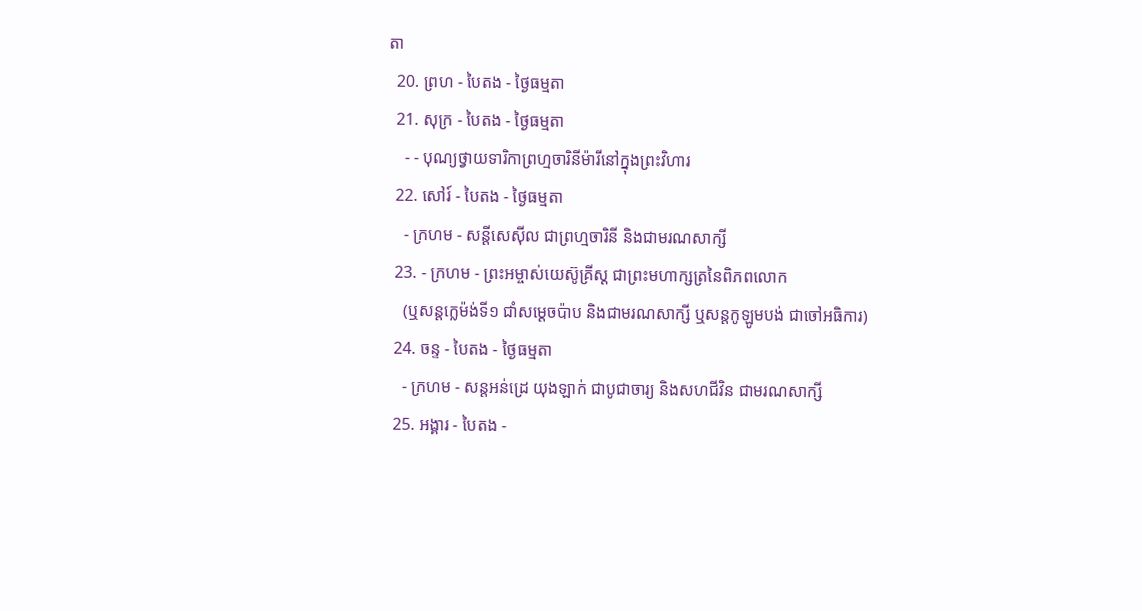តា
  20. ព្រហ - បៃតង - ថ្ងៃធម្មតា
  21. សុក្រ - បៃតង - ថ្ងៃធម្មតា
    - - បុណ្យថ្វាយទារិកាព្រហ្មចារិនីម៉ារីនៅក្នុងព្រះវិហារ
  22. សៅរ៍ - បៃតង - ថ្ងៃធម្មតា
    - ក្រហម - សន្ដីសេស៊ីល ជាព្រហ្មចារិនី និងជាមរណសាក្សី
  23. - ក្រហម - ព្រះអម្ចាស់យេស៊ូគ្រីស្ដ ជាព្រះមហាក្សត្រនៃពិភពលោក
    (ឬសន្ដក្លេម៉ង់ទី១ ជាំសម្ដេចប៉ាប និងជាមរណសាក្សី ឬសន្ដកូឡូមបង់ ជាចៅអធិការ)
  24. ចន្ទ - បៃតង - ថ្ងៃធម្មតា
    - ក្រហម - សន្ដអន់ដ្រេ យុងឡាក់ ជាបូជាចារ្យ និងសហជីវិន ជាមរណសាក្សី
  25. អង្គារ - បៃតង -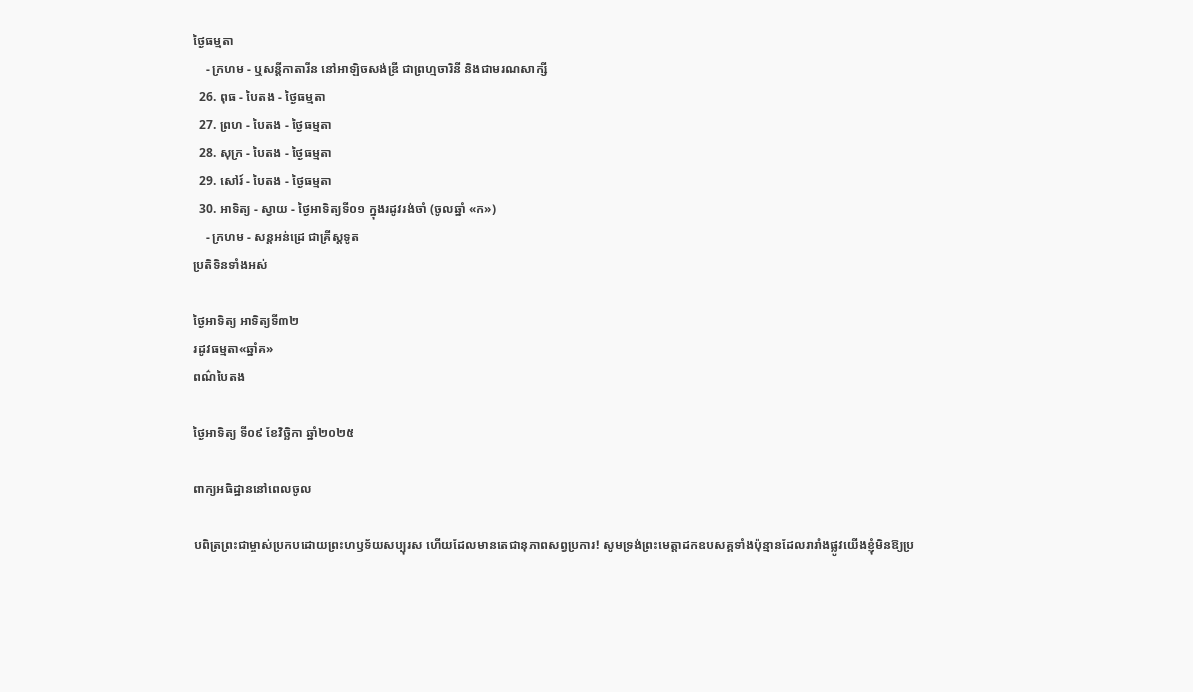ថ្ងៃធម្មតា
    - ក្រហម - ឬសន្ដីកាតារីន នៅអាឡិចសង់ឌ្រី ជាព្រហ្មចារិនី និងជាមរណសាក្សី
  26. ពុធ - បៃតង - ថ្ងៃធម្មតា
  27. ព្រហ - បៃតង - ថ្ងៃធម្មតា
  28. សុក្រ - បៃតង - ថ្ងៃធម្មតា
  29. សៅរ៍ - បៃតង - ថ្ងៃធម្មតា
  30. អាទិត្យ - ស្វាយ - ថ្ងៃអាទិត្យទី០១ ក្នុងរដូវរង់ចាំ (ចូលឆ្នាំ «ក»)
    - ក្រហម - សន្ដអន់ដ្រេ ជាគ្រីស្ដទូត
ប្រតិទិនទាំងអស់

ថ្ងៃអាទិត្យ អាទិត្យទី៣២
រដូវធម្មតា«ឆ្នាំគ»
ពណ៌បៃតង

ថ្ងៃអាទិត្យ ទី០៩ ខែវិច្ឆិកា ឆ្នាំ២០២៥

ពាក្យអធិដ្ឋាននៅពេលចូល

បពិត្រព្រះជាម្ចាស់ប្រកបដោយព្រះហឫទ័យសប្បុរស ហើយដែលមានតេជានុភាពសព្វប្រការ! សូមទ្រង់ព្រះមេត្ដាដកឧបសគ្គទាំងប៉ុន្មានដែលរារាំងផ្លូវយើងខ្ញុំមិនឱ្យប្រ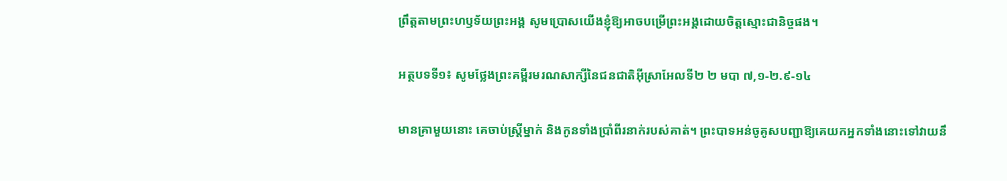ព្រឹត្ដតាមព្រះហឫទ័យព្រះអង្គ សូមប្រោសយើងខ្ញុំឱ្យអាចបម្រើព្រះអង្គដោយចិត្ដស្មោះជានិច្ចផង។

អត្ថបទទី១៖ សូមថ្លែងព្រះគម្ពីរមរណសាក្សីនៃជនជាតិអ៊ីស្រាអែលទី២ ២ មបា ៧,១-២.៩-១៤

មានគ្រាមួយនោះ គេចាប់ស្ត្រីម្នាក់ និងកូនទាំងប្រាំពីរនាក់របស់គាត់។ ព្រះ‌បាទអន់ចូគូសបញ្ជាឱ្យគេយកអ្នកទាំងនោះទៅវាយនឹ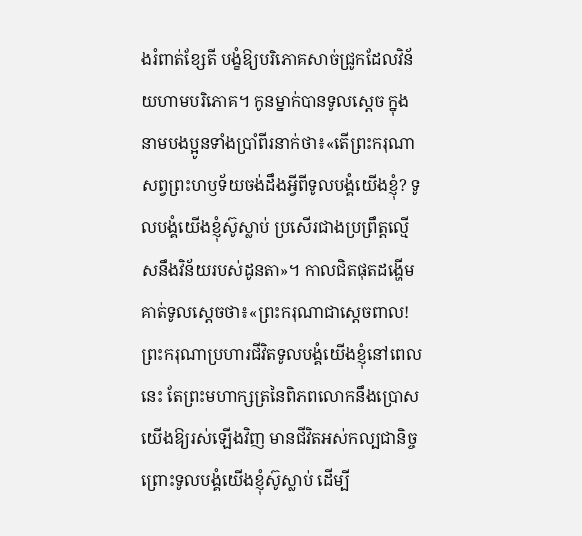ងរំពាត់ខ្សែតី បង្ខំឱ្យបរិភោគសាច់ជ្រូកដែលវិន័យហាមបរិភោគ។ កូនម្នាក់បានទូលស្តេច ក្នុងនាមបង‌ប្អូនទាំងប្រាំពីរនាក់ថា៖«តើព្រះ‌ករុណាសព្វព្រះ‌ហឫទ័យចង់ដឹងអ្វីពីទូលបង្គំយើងខ្ញុំ? ទូលបង្គំយើងខ្ញុំស៊ូស្លាប់ ប្រសើរជាងប្រព្រឹត្តល្មើសនឹងវិន័យរបស់ដូន‌តា»។ កាលជិតផុតដង្ហើម គាត់ទូលស្តេចថា៖«ព្រះ‌ករុណាជាស្តេចពាល! ព្រះ‌ករុណាប្រហារជីវិតទូលបង្គំយើងខ្ញុំនៅពេលនេះ តែព្រះ‌មហាក្សត្រនៃពិភព‌លោកនឹងប្រោសយើងឱ្យរស់ឡើងវិញ មានជីវិតអស់កល្ប‌ជានិច្ច ព្រោះទូលបង្គំយើងខ្ញុំស៊ូស្លាប់ ដើម្បី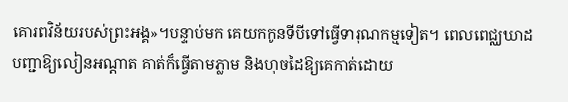គោរពវិន័យរបស់ព្រះ‌អង្គ»។បន្ទាប់មក គេយកកូនទីបីទៅធ្វើទារុណកម្មទៀត។ ពេលពេជ្ឈឃាដបញ្ជាឱ្យលៀនអណ្តាត គាត់ក៏ធ្វើតាមភ្លាម និងហុចដៃឱ្យគេកាត់ដោយ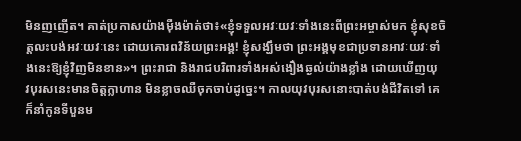មិនញញើត។ គាត់ប្រកាសយ៉ាងម៉ឺងម៉ាត់ថា៖«ខ្ញុំទទួលអវៈយវៈទាំងនេះពីព្រះ‌អម្ចាស់មក ខ្ញុំសុខចិត្តលះបង់អវៈយវៈនេះ ដោយគោរពវិន័យព្រះ‌អង្គ! ខ្ញុំសង្ឃឹមថា ព្រះ‌អង្គមុខជាប្រទានអាវៈយវៈទាំងនេះឱ្យខ្ញុំវិញមិនខាន»។ ព្រះ‌រាជា និងរាជ‌បរិពារទាំងអស់ងឿងឆ្ងល់យ៉ាងខ្លាំង ដោយឃើញយុវ‌បុរសនេះមានចិត្តក្លាហាន មិនខ្លាចឈឺចុកចាប់ដូច្នេះ។ កាលយុវ‌បុរសនោះបាត់បង់ជីវិតទៅ គេក៏នាំកូនទីបួនម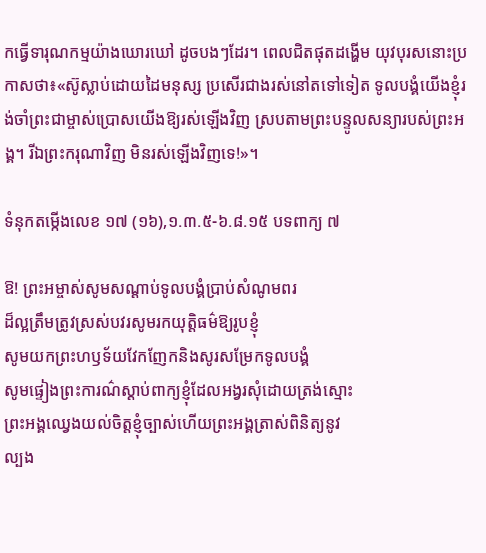កធ្វើទារុណកម្មយ៉ាងឃោរឃៅ ដូចបងៗដែរ។ ពេលជិតផុតដង្ហើម យុវ‌បុរសនោះប្រកាសថា៖«ស៊ូស្លាប់ដោយដៃមនុស្ស ប្រសើរជាងរស់នៅតទៅទៀត ទូលបង្គំយើងខ្ញុំរង់ចាំព្រះ‌ជាម្ចាស់ប្រោសយើងឱ្យរស់ឡើងវិញ ស្របតាមព្រះ‌បន្ទូលសន្យារបស់ព្រះ‌អង្គ។ រីឯព្រះ‌ករុណាវិញ មិនរស់ឡើងវិញទេ!»។

ទំនុកតម្កើងលេខ ១៧ (១៦),១.៣.៥-៦.៨.១៥ បទពាក្យ ៧

ឱ! ព្រះអម្ចាស់សូមសណ្ដាប់ទូលបង្គំប្រាប់សំណូមពរ
ដ៏ល្អត្រឹមត្រូវស្រស់បវរសូមរកយុត្ដិធម៌ឱ្យរូបខ្ញុំ
សូមយកព្រះហឫទ័យវែកញែកនិងសូរសម្រែកទូលបង្គំ
សូមផ្ទៀងព្រះការណ៌ស្ដាប់ពាក្យខ្ញុំដែលអង្វរសុំដោយត្រង់ស្មោះ
ព្រះអង្គឈ្វេងយល់ចិត្ដខ្ញុំច្បាស់ហើយព្រះអង្គត្រាស់ពិនិត្យនូវ
ល្បង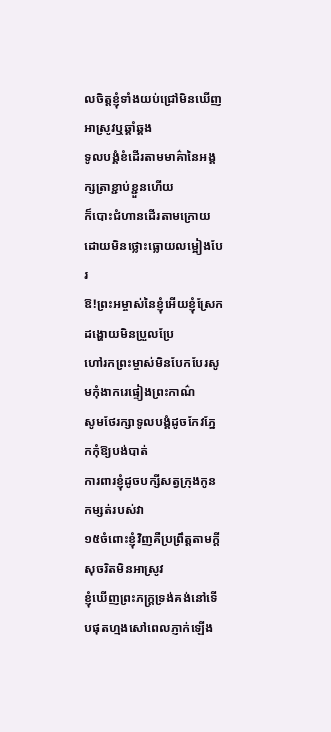លចិត្ដខ្ញុំទាំងយប់ជ្រៅមិនឃើញអាស្រូវឬឆ្គាំឆ្គង
ទូលបង្គំខំដើរតាមមាគ៌ានៃអង្គក្សត្រាខ្ជាប់ខ្ជួនហើយ
ក៏បោះជំហានដើរតាមក្រោយដោយមិនថ្លោះធ្លោយលម្អៀងបែរ
ឱ!ព្រះអម្ចាស់នៃខ្ញុំអើយខ្ញុំស្រែកដង្ហោយមិនប្រួលប្រែ
ហៅរកព្រះម្ចាស់មិនបែកបែរសូមកុំងាករេផ្ទៀងព្រះកាណ៌
សូមថែរក្សាទូលបង្គំដូចកែវភ្នែកកុំឱ្យបង់បាត់
ការពារខ្ញុំដូចបក្សីសត្វក្រុងកូនកម្សត់របស់វា
១៥ចំពោះខ្ញុំវិញគឺប្រព្រឹត្ដតាមក្ដីសុចរិតមិនអាស្រូវ
ខ្ញុំឃើញព្រះភក្រ្ដទ្រង់គង់នៅទើបផុតហ្មងសៅពេលភ្ញាក់ឡើង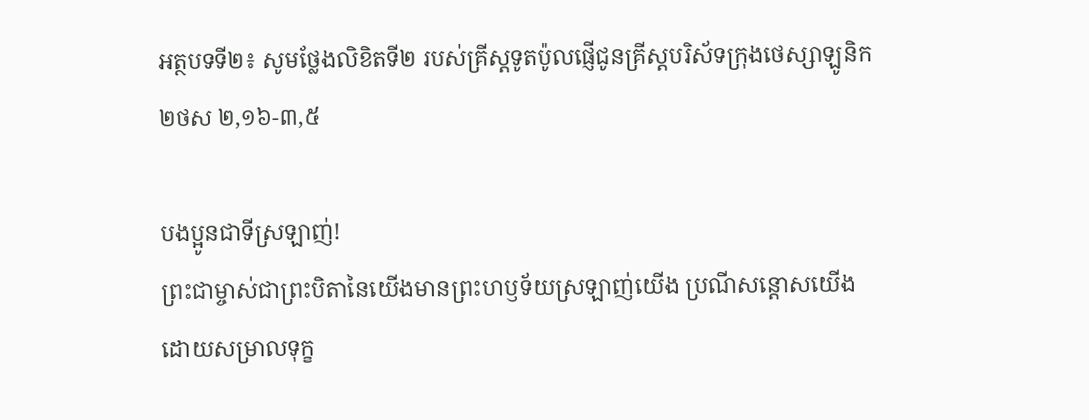អត្ថបទទី២៖ សូមថ្លែងលិខិតទី២ របស់គ្រីស្ដទូតប៉ូលផ្ញើជូនគ្រីស្ដបរិស័ទក្រុងថេស្សាឡូនិក ២ថស ២,១៦-៣,៥

បងប្អូនជាទីស្រឡាញ់!
ព្រះ‌ជាម្ចាស់ជាព្រះ‌បិតានៃយើងមានព្រះ‌ហឫទ័យស្រឡាញ់យើង ប្រណី‌សន្ដោសយើង ដោយសម្រាលទុក្ខ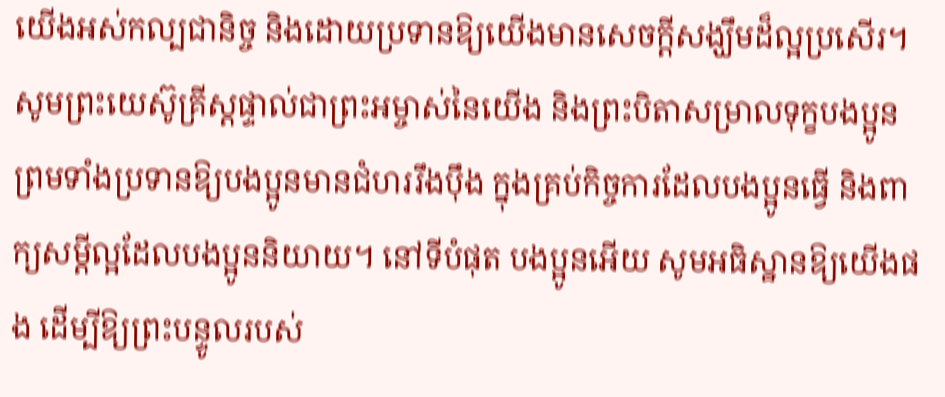យើងអស់កល្ប‌ជានិច្ច និងដោយប្រទានឱ្យយើងមានសេចក្ដីសង្ឃឹមដ៏ល្អប្រសើរ។ សូមព្រះ‌យេស៊ូ‌គ្រីស្តផ្ទាល់ជាព្រះ‌អម្ចាស់នៃយើង និងព្រះ‌បិតាសម្រាលទុក្ខបង‌ប្អូន ព្រមទាំងប្រទានឱ្យបង‌ប្អូនមានជំហររឹង‌ប៉ឹង ក្នុងគ្រប់កិច្ច‌ការដែលបង‌ប្អូនធ្វើ និងពាក្យសម្ដីល្អដែលបង‌ប្អូននិយាយ។ នៅទីបំផុត បង‌ប្អូនអើយ សូមអធិស្ឋានឱ្យយើងផង ដើម្បីឱ្យព្រះ‌បន្ទូលរបស់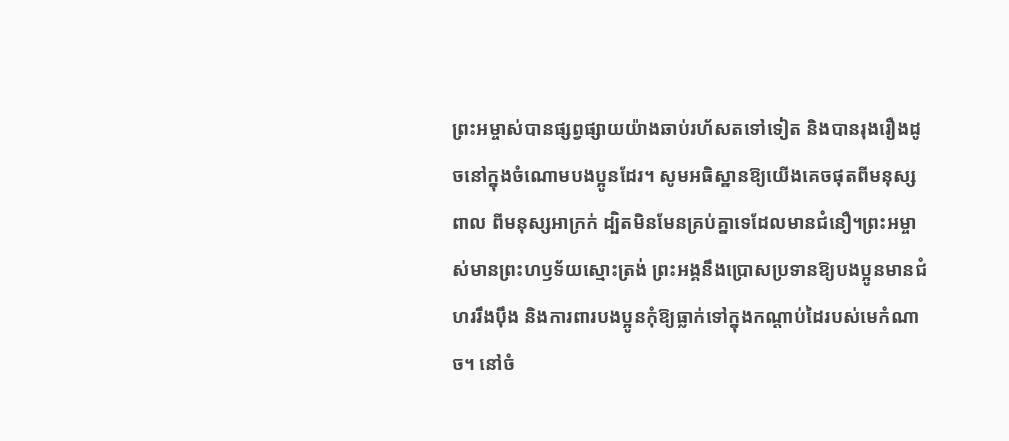ព្រះ‌អម្ចាស់បានផ្សព្វ‌ផ្សាយយ៉ាងឆាប់រហ័សតទៅទៀត និងបានរុង‌រឿងដូចនៅក្នុងចំណោមបង‌ប្អូនដែរ។ សូមអធិស្ឋានឱ្យយើងគេចផុតពីមនុស្សពាល ពីមនុស្សអាក្រក់ ដ្បិតមិនមែនគ្រប់គ្នាទេដែលមានជំនឿ។ព្រះ‌អម្ចាស់មានព្រះ‌ហឫទ័យស្មោះ‌ត្រង់ ព្រះ‌អង្គនឹងប្រោសប្រទានឱ្យបង‌ប្អូនមានជំហររឹង‌ប៉ឹង និងការ‌ពារបង‌ប្អូនកុំឱ្យធ្លាក់ទៅក្នុងកណ្ដាប់ដៃរបស់មេកំណាច។ នៅចំ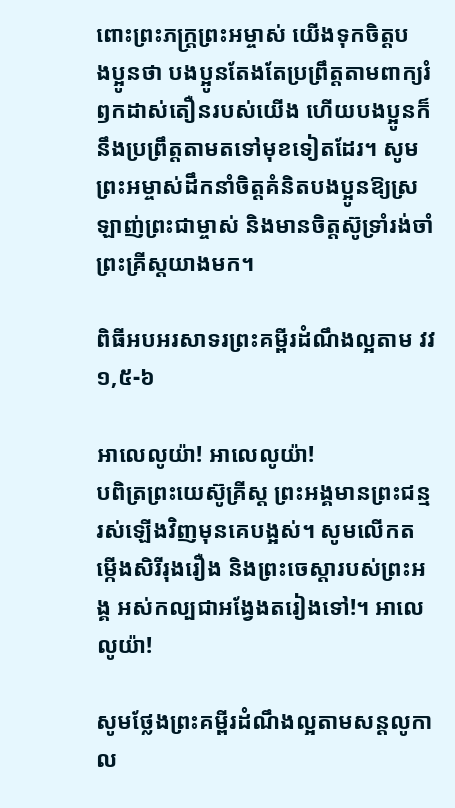ពោះព្រះ‌ភក្ត្រព្រះ‌អម្ចាស់ យើងទុកចិត្តបង‌ប្អូនថា បង‌ប្អូនតែង‌តែប្រព្រឹត្តតាមពាក្យរំឭកដាស់‌តឿនរបស់យើង ហើយបង‌ប្អូនក៏នឹងប្រព្រឹត្តតាមតទៅមុខទៀតដែរ។ សូមព្រះ‌អម្ចាស់ដឹកនាំចិត្តគំនិតបង‌ប្អូនឱ្យស្រឡាញ់ព្រះ‌ជាម្ចាស់ និងមានចិត្តស៊ូ‌ទ្រាំរង់ចាំព្រះគ្រីស្ដយាងមក។

ពិធីអបអរសាទរព្រះគម្ពីរដំណឹងល្អតាម វវ ១,៥-៦

អាលេលូយ៉ា! អាលេលូយ៉ា!
បពិត្រព្រះយេស៊ូគ្រីស្ដ ព្រះអង្គមានព្រះជន្មរស់ឡើងវិញមុនគេបង្អស់។ សូមលើកតម្កើងសិរីរុងរឿង និងព្រះចេស្តារបស់ព្រះអង្គ អស់កល្បជាអង្វែងតរៀងទៅ!។ អាលេលូយ៉ា!

សូមថ្លែងព្រះគម្ពីរដំណឹងល្អតាមសន្តលូកា ល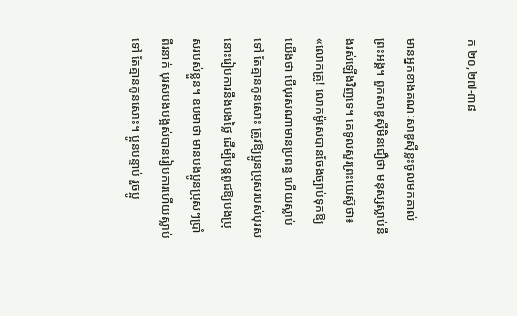ក ២០,២៧-៣៨

មានអ្នកខាងគណៈ‌សាឌូ‌ស៊ីខ្លះចូលមកគាល់ព្រះ‌អង្គ។ ពួកសាឌូ‌ស៊ីមិនជឿថា មនុស្សស្លាប់នឹងរស់ឡើងវិញទេ។ គេទូលសួរព្រះ‌យេស៊ូថា៖ «លោកគ្រូ! លោកម៉ូសេបានចែងច្បាប់ទុកឱ្យយើងថា បើបុរសណាមានប្រពន្ធ ហើយស្លាប់ទៅ តែគ្មានកូនសោះ ត្រូវឱ្យប្អូនប្រុសរបស់បុរសនោះរៀប‌ការនឹងបងថ្លៃ ដើម្បីបន្ដពូជឱ្យបងប្រុសរបស់ខ្លួន។ ឧបមាថា មានបង‌ប្អូនប្រុសៗប្រាំពីរនាក់ បុរសបងបង្អស់បានរៀប‌ការហើយស្លាប់ទៅ តែគ្មានកូនសោះ។ ប្អូនបន្ទាប់ រួចប្អូ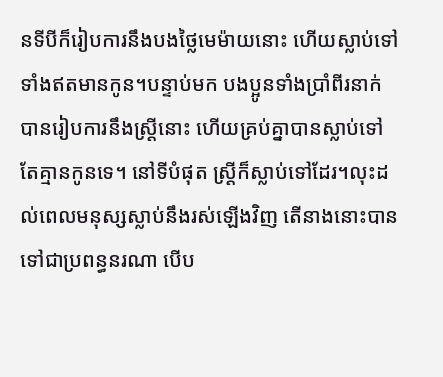នទីបីក៏រៀប‌ការនឹងបងថ្លៃមេ‌ម៉ាយនោះ ហើយស្លាប់ទៅទាំងឥតមានកូន។បន្ទាប់មក បង‌ប្អូនទាំងប្រាំពីរនាក់បានរៀប‌ការនឹងស្ត្រីនោះ ហើយគ្រប់គ្នាបានស្លាប់ទៅ តែគ្មានកូនទេ។ នៅទីបំផុត ស្ត្រីក៏ស្លាប់ទៅដែរ។លុះដល់ពេលមនុស្សស្លាប់នឹងរស់ឡើងវិញ តើនាងនោះបានទៅជាប្រពន្ធនរណា បើប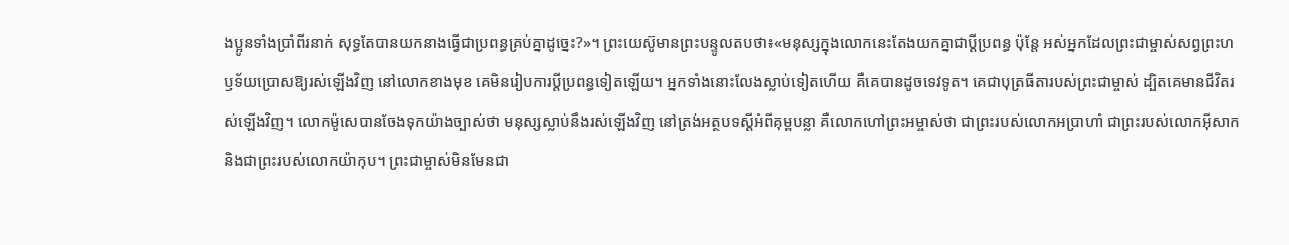ង‌ប្អូនទាំងប្រាំពីរនាក់ សុទ្ធតែបានយកនាងធ្វើជាប្រពន្ធគ្រប់គ្នាដូច្នេះ?»។ ព្រះ‌យេស៊ូមានព្រះ‌បន្ទូលតបថា៖«មនុស្សក្នុងលោកនេះតែងយកគ្នាជាប្ដីប្រពន្ធ ប៉ុន្តែ អស់អ្នកដែលព្រះ‌ជាម្ចាស់សព្វព្រះ‌ហឫ‌ទ័យប្រោសឱ្យរស់ឡើងវិញ នៅលោកខាងមុខ គេមិនរៀប‌ការប្ដីប្រពន្ធទៀតឡើយ។ អ្នកទាំងនោះលែងស្លាប់ទៀតហើយ គឺគេបានដូចទេវទូត។ គេជាបុត្រធីតារបស់ព្រះ‌ជាម្ចាស់ ដ្បិតគេមានជីវិតរស់ឡើងវិញ។ លោកម៉ូសេបានចែងទុកយ៉ាងច្បាស់ថា មនុស្សស្លាប់នឹងរស់ឡើងវិញ នៅត្រង់អត្ថ‌បទស្ដីអំពីគុម្ពបន្លា គឺលោកហៅព្រះ‌អម្ចាស់ថា ជាព្រះរបស់លោកអប្រាហាំ ជាព្រះរបស់លោកអ៊ីសាក និងជាព្រះរបស់លោកយ៉ាកុប។ ព្រះ‌ជាម្ចាស់មិន‌មែនជា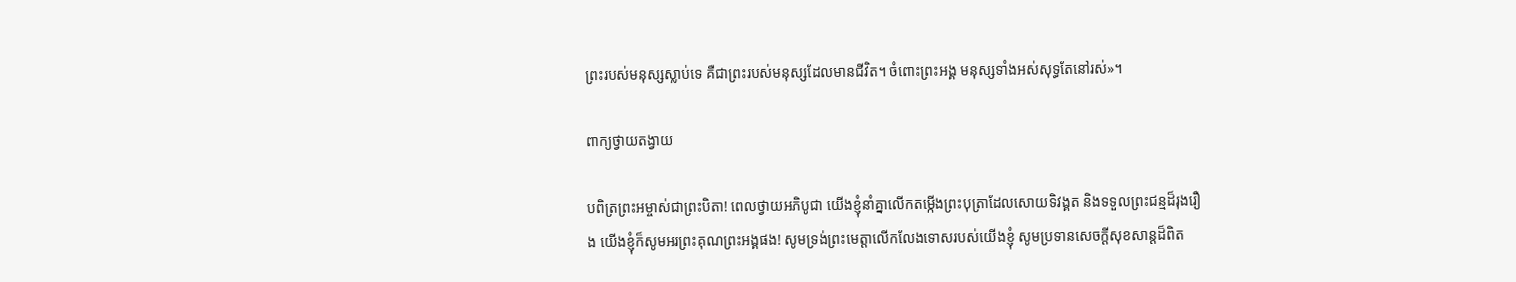ព្រះរបស់មនុស្សស្លាប់ទេ គឺជាព្រះរបស់មនុស្សដែលមានជីវិត។ ចំពោះព្រះ‌អង្គ មនុស្សទាំងអស់សុទ្ធតែនៅរស់»។

ពាក្យថ្វាយតង្វាយ

បពិត្រព្រះអម្ចាស់ជាព្រះបិតា! ពេលថ្វាយអភិបូជា យើងខ្ញុំនាំគ្នាលើកតម្កើងព្រះបុត្រាដែលសោយទិវង្គត និងទទួលព្រះជន្មដ៏រុងរឿង យើងខ្ញុំក៏សូមអរព្រះគុណព្រះអង្គផង! សូមទ្រង់ព្រះមេត្ដាលើកលែងទោសរបស់យើងខ្ញុំ សូមប្រទានសេចក្ដីសុខសាន្ដដ៏ពិត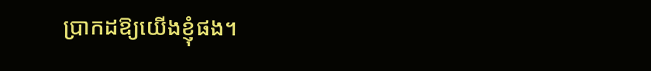ប្រាកដឱ្យយើងខ្ញុំផង។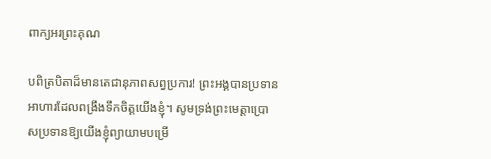ពាក្យអរព្រះគុណ

បពិត្របិតាដ៏មានតេជានុភាពសព្វប្រការ! ព្រះអង្គបានប្រទានអាហារដែលពង្រឹងទឹកចិត្ដយើងខ្ញុំ។ សូមទ្រង់ព្រះមេត្ដាប្រោសប្រទានឱ្យយើងខ្ញុំព្យាយាមបម្រើ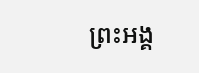ព្រះអង្គ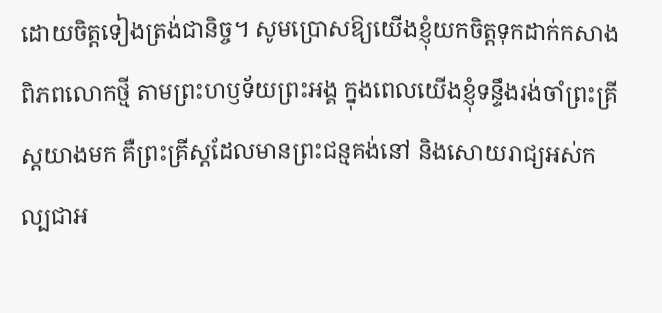ដោយចិត្ដទៀងត្រង់ជានិច្ច។ សូមប្រោសឱ្យយើងខ្ញុំយកចិត្ដទុកដាក់កសាងពិភពលោកថ្មី តាមព្រះហឫទ័យព្រះអង្គ ក្នុងពេលយើងខ្ញុំទន្ទឹងរង់ចាំព្រះគ្រីស្ដយាងមក គឺព្រះគ្រីស្ដដែលមានព្រះជន្មគង់នៅ និងសោយរាជ្យអស់កល្បជាអ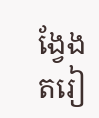ង្វែងតរៀ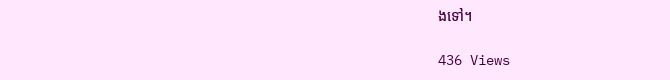ងទៅ។

436 Views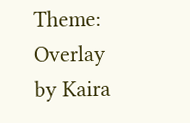Theme: Overlay by Kaira